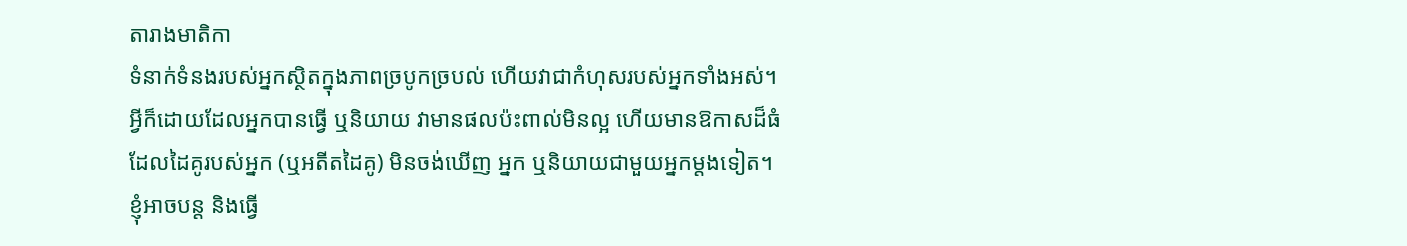តារាងមាតិកា
ទំនាក់ទំនងរបស់អ្នកស្ថិតក្នុងភាពច្របូកច្របល់ ហើយវាជាកំហុសរបស់អ្នកទាំងអស់។
អ្វីក៏ដោយដែលអ្នកបានធ្វើ ឬនិយាយ វាមានផលប៉ះពាល់មិនល្អ ហើយមានឱកាសដ៏ធំដែលដៃគូរបស់អ្នក (ឬអតីតដៃគូ) មិនចង់ឃើញ អ្នក ឬនិយាយជាមួយអ្នកម្តងទៀត។
ខ្ញុំអាចបន្ត និងធ្វើ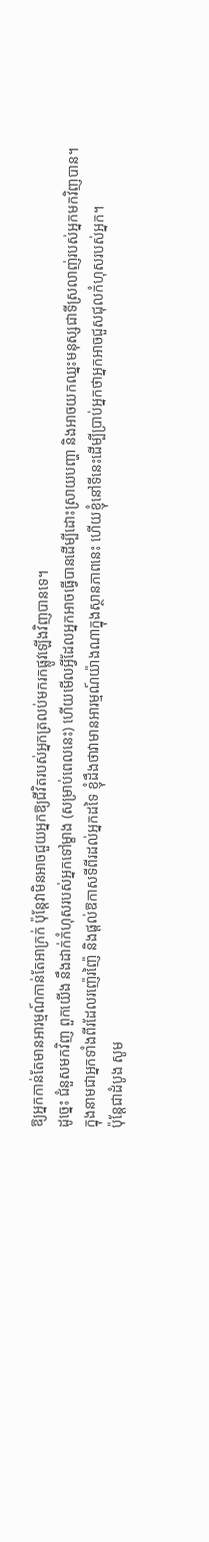ឱ្យអ្នកកាន់តែមានអារម្មណ៍កាន់តែអាក្រក់ ប៉ុន្តែវាមិនអាចជួយអ្នកឱ្យជីវិតរបស់អ្នកត្រលប់មករកផ្លូវឡើងវិញបានទេ។
ដូច្នេះ ជំនួសមកវិញ ពួកយើង នឹងដាក់កំហុសរបស់អ្នកទៅម្ខាង (សម្រាប់ពេលនេះ) ហើយមើលអ្វីដែលអ្នកអាចធ្វើបានដើម្បីដោះស្រាយបញ្ហា និងអាចយកឈ្នះមនុស្សជាទីស្រលាញ់របស់អ្នកមកវិញបាន។
ក្នុងនាមជាអ្នកទាំងពីរដែលរញ៉េរញ៉ៃ និងផ្តល់ឱកាសទីពីរដល់អ្នកដទៃ ខ្ញុំដឹងថាវាមានអារម្មណ៍យ៉ាងណាក្នុងស្ថានភាពនេះ ហើយខ្ញុំនៅទីនេះដើម្បីប្រាប់អ្នកថាអ្នកអាចជួសជុលកំហុសរបស់អ្នក។
ប៉ុន្តែជាដំបូង សូម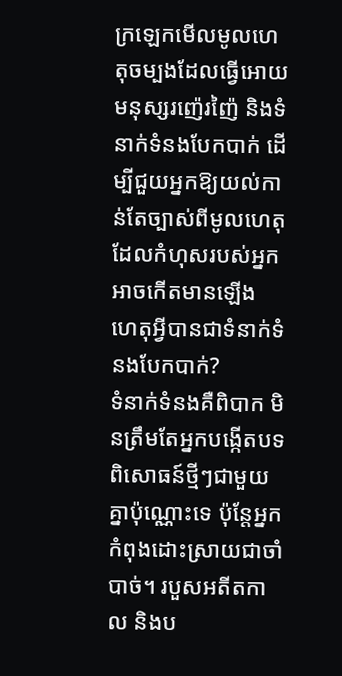ក្រឡេកមើលមូលហេតុចម្បងដែលធ្វើអោយមនុស្សរញ៉េរញ៉ៃ និងទំនាក់ទំនងបែកបាក់ ដើម្បីជួយអ្នកឱ្យយល់កាន់តែច្បាស់ពីមូលហេតុដែលកំហុសរបស់អ្នកអាចកើតមានឡើង
ហេតុអ្វីបានជាទំនាក់ទំនងបែកបាក់?
ទំនាក់ទំនងគឺពិបាក មិនត្រឹមតែអ្នកបង្កើតបទពិសោធន៍ថ្មីៗជាមួយគ្នាប៉ុណ្ណោះទេ ប៉ុន្តែអ្នកកំពុងដោះស្រាយជាចាំបាច់។ របួសអតីតកាល និងប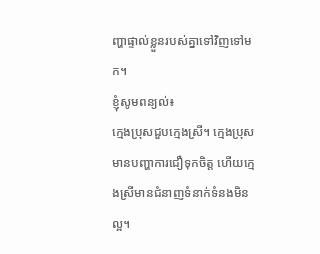ញ្ហាផ្ទាល់ខ្លួនរបស់គ្នាទៅវិញទៅមក។
ខ្ញុំសូមពន្យល់៖
ក្មេងប្រុសជួបក្មេងស្រី។ ក្មេងប្រុសមានបញ្ហាការជឿទុកចិត្ត ហើយក្មេងស្រីមានជំនាញទំនាក់ទំនងមិនល្អ។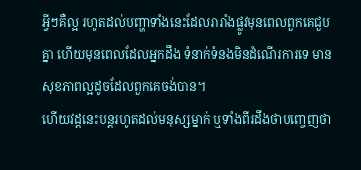អ្វីៗគឺល្អ រហូតដល់បញ្ហាទាំងនេះដែលរារាំងផ្លូវមុនពេលពួកគេជួបគ្នា ហើយមុនពេលដែលអ្នកដឹង ទំនាក់ទំនងមិនដំណើរការទេ មានសុខភាពល្អដូចដែលពួកគេចង់បាន។
ហើយវដ្តនេះបន្តរហូតដល់មនុស្សម្នាក់ ឬទាំងពីរដឹងថាបញ្ចេញថា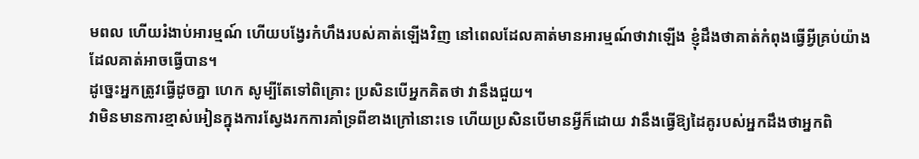មពល ហើយរំងាប់អារម្មណ៍ ហើយបង្វែរកំហឹងរបស់គាត់ឡើងវិញ នៅពេលដែលគាត់មានអារម្មណ៍ថាវាឡើង ខ្ញុំដឹងថាគាត់កំពុងធ្វើអ្វីគ្រប់យ៉ាងដែលគាត់អាចធ្វើបាន។
ដូច្នេះអ្នកត្រូវធ្វើដូចគ្នា ហេក សូម្បីតែទៅពិគ្រោះ ប្រសិនបើអ្នកគិតថា វានឹងជួយ។
វាមិនមានការខ្មាស់អៀនក្នុងការស្វែងរកការគាំទ្រពីខាងក្រៅនោះទេ ហើយប្រសិនបើមានអ្វីក៏ដោយ វានឹងធ្វើឱ្យដៃគូរបស់អ្នកដឹងថាអ្នកពិ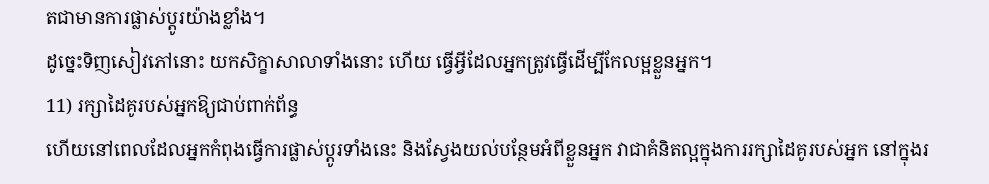តជាមានការផ្លាស់ប្តូរយ៉ាងខ្លាំង។
ដូច្នេះទិញសៀវភៅនោះ យកសិក្ខាសាលាទាំងនោះ ហើយ ធ្វើអ្វីដែលអ្នកត្រូវធ្វើដើម្បីកែលម្អខ្លួនអ្នក។
11) រក្សាដៃគូរបស់អ្នកឱ្យជាប់ពាក់ព័ន្ធ
ហើយនៅពេលដែលអ្នកកំពុងធ្វើការផ្លាស់ប្តូរទាំងនេះ និងស្វែងយល់បន្ថែមអំពីខ្លួនអ្នក វាជាគំនិតល្អក្នុងការរក្សាដៃគូរបស់អ្នក នៅក្នុងរ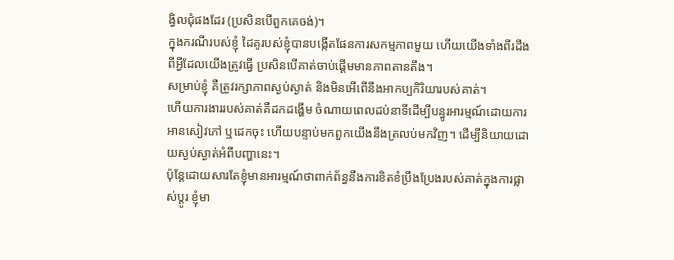ង្វិលជុំផងដែរ (ប្រសិនបើពួកគេចង់)។
ក្នុងករណីរបស់ខ្ញុំ ដៃគូរបស់ខ្ញុំបានបង្កើតផែនការសកម្មភាពមួយ ហើយយើងទាំងពីរដឹងពីអ្វីដែលយើងត្រូវធ្វើ ប្រសិនបើគាត់ចាប់ផ្តើមមានភាពតានតឹង។
សម្រាប់ខ្ញុំ គឺត្រូវរក្សាភាពស្ងប់ស្ងាត់ និងមិនអើពើនឹងអាកប្បកិរិយារបស់គាត់។
ហើយការងាររបស់គាត់គឺដកដង្ហើម ចំណាយពេលដប់នាទីដើម្បីបន្ធូរអារម្មណ៍ដោយការអានសៀវភៅ ឬដេកចុះ ហើយបន្ទាប់មកពួកយើងនឹងត្រលប់មកវិញ។ ដើម្បីនិយាយដោយស្ងប់ស្ងាត់អំពីបញ្ហានេះ។
ប៉ុន្តែដោយសារតែខ្ញុំមានអារម្មណ៍ថាពាក់ព័ន្ធនឹងការខិតខំប្រឹងប្រែងរបស់គាត់ក្នុងការផ្លាស់ប្តូរ ខ្ញុំមា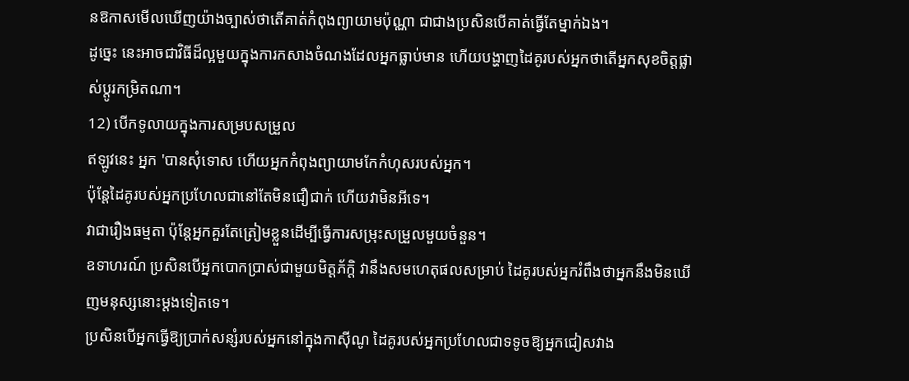នឱកាសមើលឃើញយ៉ាងច្បាស់ថាតើគាត់កំពុងព្យាយាមប៉ុណ្ណា ជាជាងប្រសិនបើគាត់ធ្វើតែម្នាក់ឯង។
ដូច្នេះ នេះអាចជាវិធីដ៏ល្អមួយក្នុងការកសាងចំណងដែលអ្នកធ្លាប់មាន ហើយបង្ហាញដៃគូរបស់អ្នកថាតើអ្នកសុខចិត្តផ្លាស់ប្តូរកម្រិតណា។
12) បើកទូលាយក្នុងការសម្របសម្រួល
ឥឡូវនេះ អ្នក 'បានសុំទោស ហើយអ្នកកំពុងព្យាយាមកែកំហុសរបស់អ្នក។
ប៉ុន្តែដៃគូរបស់អ្នកប្រហែលជានៅតែមិនជឿជាក់ ហើយវាមិនអីទេ។
វាជារឿងធម្មតា ប៉ុន្តែអ្នកគួរតែត្រៀមខ្លួនដើម្បីធ្វើការសម្រុះសម្រួលមួយចំនួន។
ឧទាហរណ៍ ប្រសិនបើអ្នកបោកប្រាស់ជាមួយមិត្តភ័ក្តិ វានឹងសមហេតុផលសម្រាប់ ដៃគូរបស់អ្នករំពឹងថាអ្នកនឹងមិនឃើញមនុស្សនោះម្តងទៀតទេ។
ប្រសិនបើអ្នកធ្វើឱ្យប្រាក់សន្សំរបស់អ្នកនៅក្នុងកាស៊ីណូ ដៃគូរបស់អ្នកប្រហែលជាទទូចឱ្យអ្នកជៀសវាង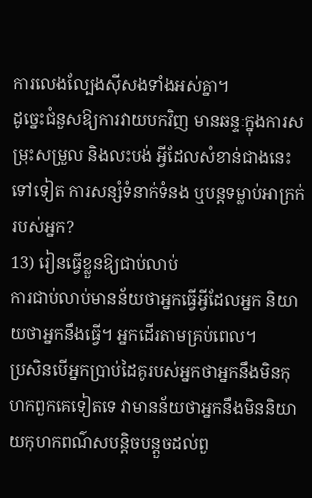ការលេងល្បែងស៊ីសងទាំងអស់គ្នា។
ដូច្នេះជំនួសឱ្យការវាយបកវិញ មានឆន្ទៈក្នុងការសម្រុះសម្រួល និងលះបង់ អ្វីដែលសំខាន់ជាងនេះទៅទៀត ការសន្សំទំនាក់ទំនង ឬបន្តទម្លាប់អាក្រក់របស់អ្នក?
13) រៀនធ្វើខ្លួនឱ្យជាប់លាប់
ការជាប់លាប់មានន័យថាអ្នកធ្វើអ្វីដែលអ្នក និយាយថាអ្នកនឹងធ្វើ។ អ្នកដើរតាមគ្រប់ពេល។
ប្រសិនបើអ្នកប្រាប់ដៃគូរបស់អ្នកថាអ្នកនឹងមិនកុហកពួកគេទៀតទេ វាមានន័យថាអ្នកនឹងមិននិយាយកុហកពណ៌សបន្តិចបន្តួចដល់ពួ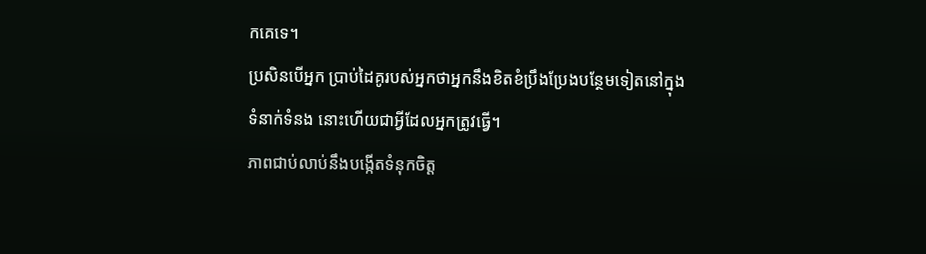កគេទេ។
ប្រសិនបើអ្នក ប្រាប់ដៃគូរបស់អ្នកថាអ្នកនឹងខិតខំប្រឹងប្រែងបន្ថែមទៀតនៅក្នុងទំនាក់ទំនង នោះហើយជាអ្វីដែលអ្នកត្រូវធ្វើ។
ភាពជាប់លាប់នឹងបង្កើតទំនុកចិត្ត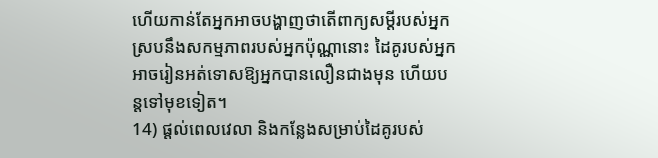ហើយកាន់តែអ្នកអាចបង្ហាញថាតើពាក្យសម្ដីរបស់អ្នកស្របនឹងសកម្មភាពរបស់អ្នកប៉ុណ្ណានោះ ដៃគូរបស់អ្នកអាចរៀនអត់ទោសឱ្យអ្នកបានលឿនជាងមុន ហើយបន្តទៅមុខទៀត។
14) ផ្តល់ពេលវេលា និងកន្លែងសម្រាប់ដៃគូរបស់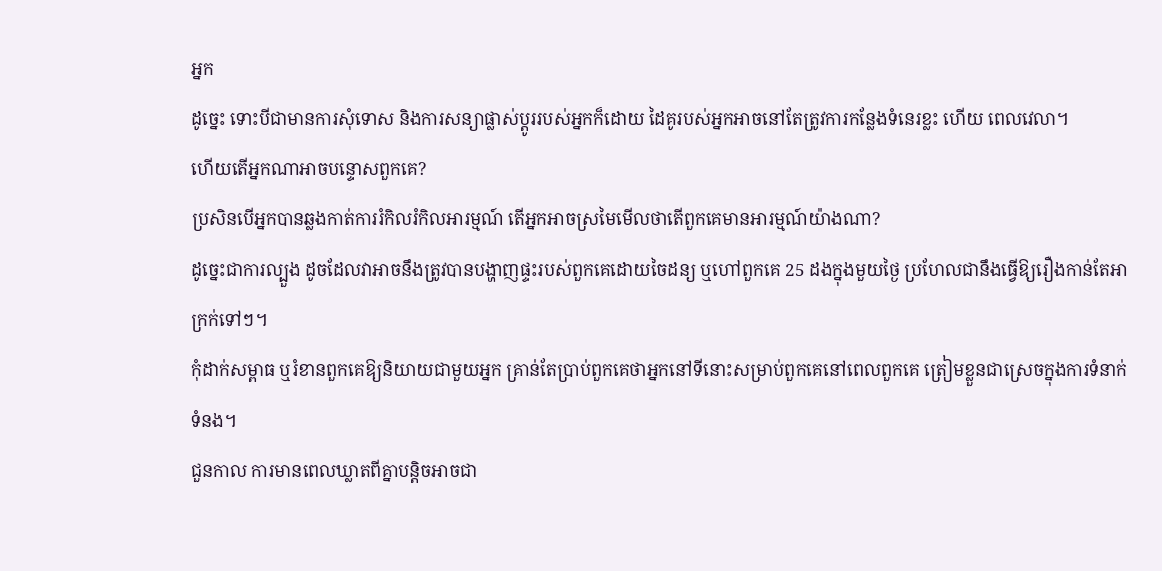អ្នក
ដូច្នេះ ទោះបីជាមានការសុំទោស និងការសន្យាផ្លាស់ប្តូររបស់អ្នកក៏ដោយ ដៃគូរបស់អ្នកអាចនៅតែត្រូវការកន្លែងទំនេរខ្លះ ហើយ ពេលវេលា។
ហើយតើអ្នកណាអាចបន្ទោសពួកគេ?
ប្រសិនបើអ្នកបានឆ្លងកាត់ការរំកិលរំកិលអារម្មណ៍ តើអ្នកអាចស្រមៃមើលថាតើពួកគេមានអារម្មណ៍យ៉ាងណា?
ដូច្នេះជាការល្បួង ដូចដែលវាអាចនឹងត្រូវបានបង្ហាញផ្ទះរបស់ពួកគេដោយចៃដន្យ ឬហៅពួកគេ 25 ដងក្នុងមួយថ្ងៃ ប្រហែលជានឹងធ្វើឱ្យរឿងកាន់តែអាក្រក់ទៅៗ។
កុំដាក់សម្ពាធ ឬរំខានពួកគេឱ្យនិយាយជាមួយអ្នក គ្រាន់តែប្រាប់ពួកគេថាអ្នកនៅទីនោះសម្រាប់ពួកគេនៅពេលពួកគេ ត្រៀមខ្លួនជាស្រេចក្នុងការទំនាក់ទំនង។
ជួនកាល ការមានពេលឃ្លាតពីគ្នាបន្តិចអាចជា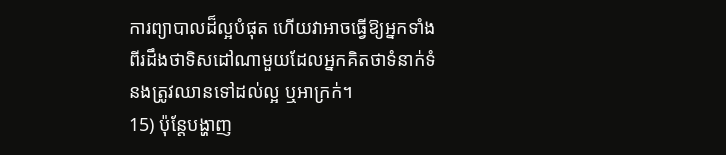ការព្យាបាលដ៏ល្អបំផុត ហើយវាអាចធ្វើឱ្យអ្នកទាំងពីរដឹងថាទិសដៅណាមួយដែលអ្នកគិតថាទំនាក់ទំនងត្រូវឈានទៅដល់ល្អ ឬអាក្រក់។
15) ប៉ុន្តែបង្ហាញ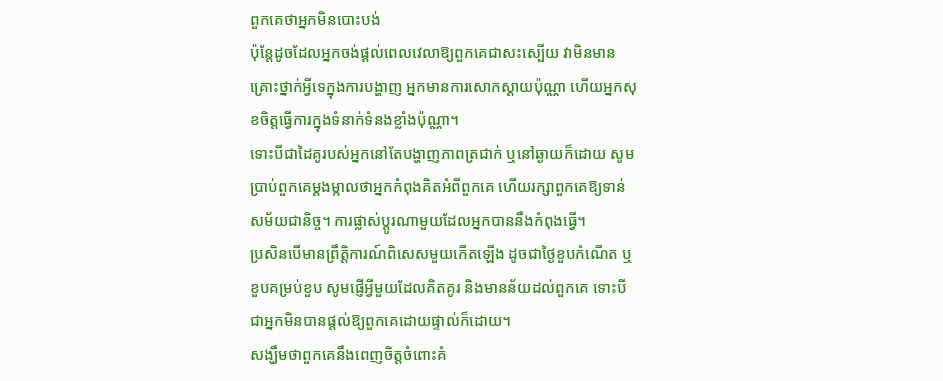ពួកគេថាអ្នកមិនបោះបង់
ប៉ុន្តែដូចដែលអ្នកចង់ផ្តល់ពេលវេលាឱ្យពួកគេជាសះស្បើយ វាមិនមានគ្រោះថ្នាក់អ្វីទេក្នុងការបង្ហាញ អ្នកមានការសោកស្តាយប៉ុណ្ណា ហើយអ្នកសុខចិត្តធ្វើការក្នុងទំនាក់ទំនងខ្លាំងប៉ុណ្ណា។
ទោះបីជាដៃគូរបស់អ្នកនៅតែបង្ហាញភាពត្រជាក់ ឬនៅឆ្ងាយក៏ដោយ សូមប្រាប់ពួកគេម្តងម្កាលថាអ្នកកំពុងគិតអំពីពួកគេ ហើយរក្សាពួកគេឱ្យទាន់សម័យជានិច្ច។ ការផ្លាស់ប្តូរណាមួយដែលអ្នកបាននឹងកំពុងធ្វើ។
ប្រសិនបើមានព្រឹត្តិការណ៍ពិសេសមួយកើតឡើង ដូចជាថ្ងៃខួបកំណើត ឬខួបគម្រប់ខួប សូមផ្ញើអ្វីមួយដែលគិតគូរ និងមានន័យដល់ពួកគេ ទោះបីជាអ្នកមិនបានផ្តល់ឱ្យពួកគេដោយផ្ទាល់ក៏ដោយ។
សង្ឃឹមថាពួកគេនឹងពេញចិត្តចំពោះគំ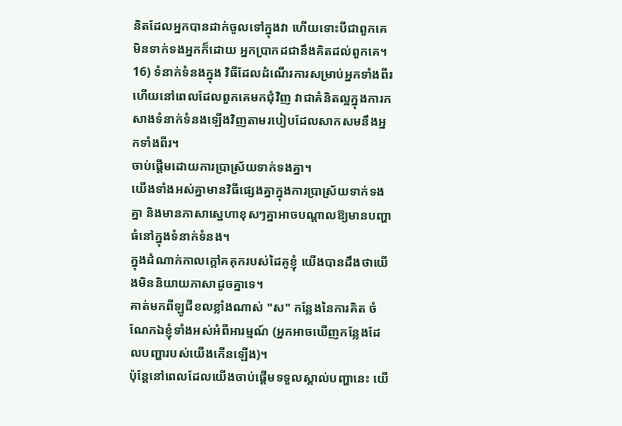និតដែលអ្នកបានដាក់ចូលទៅក្នុងវា ហើយទោះបីជាពួកគេមិនទាក់ទងអ្នកក៏ដោយ អ្នកប្រាកដជានឹងគិតដល់ពួកគេ។
16) ទំនាក់ទំនងក្នុង វិធីដែលដំណើរការសម្រាប់អ្នកទាំងពីរ
ហើយនៅពេលដែលពួកគេមកជុំវិញ វាជាគំនិតល្អក្នុងការកសាងទំនាក់ទំនងឡើងវិញតាមរបៀបដែលសាកសមនឹងអ្នកទាំងពីរ។
ចាប់ផ្តើមដោយការប្រាស្រ័យទាក់ទងគ្នា។
យើងទាំងអស់គ្នាមានវិធីផ្សេងគ្នាក្នុងការប្រាស្រ័យទាក់ទងគ្នា និងមានភាសាស្នេហាខុសៗគ្នាអាចបណ្តាលឱ្យមានបញ្ហាធំនៅក្នុងទំនាក់ទំនង។
ក្នុងដំណាក់កាលក្តៅគគុករបស់ដៃគូខ្ញុំ យើងបានដឹងថាយើងមិននិយាយភាសាដូចគ្នាទេ។
គាត់មកពីឡូជីខលខ្លាំងណាស់ "ស" កន្លែងនៃការគិត ចំណែកឯខ្ញុំទាំងអស់អំពីអារម្មណ៍ (អ្នកអាចឃើញកន្លែងដែលបញ្ហារបស់យើងកើនឡើង)។
ប៉ុន្តែនៅពេលដែលយើងចាប់ផ្តើមទទួលស្គាល់បញ្ហានេះ យើ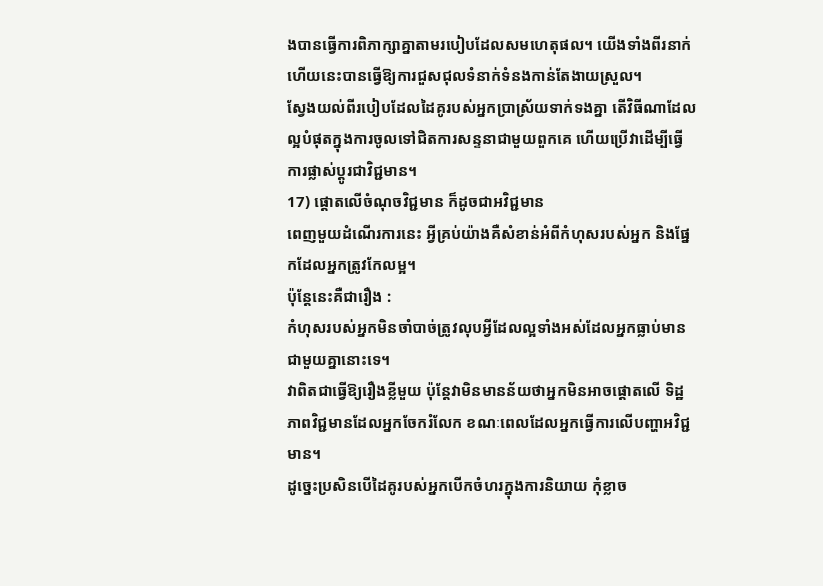ងបានធ្វើការពិភាក្សាគ្នាតាមរបៀបដែលសមហេតុផល។ យើងទាំងពីរនាក់ ហើយនេះបានធ្វើឱ្យការជួសជុលទំនាក់ទំនងកាន់តែងាយស្រួល។
ស្វែងយល់ពីរបៀបដែលដៃគូរបស់អ្នកប្រាស្រ័យទាក់ទងគ្នា តើវិធីណាដែលល្អបំផុតក្នុងការចូលទៅជិតការសន្ទនាជាមួយពួកគេ ហើយប្រើវាដើម្បីធ្វើការផ្លាស់ប្តូរជាវិជ្ជមាន។
17) ផ្តោតលើចំណុចវិជ្ជមាន ក៏ដូចជាអវិជ្ជមាន
ពេញមួយដំណើរការនេះ អ្វីគ្រប់យ៉ាងគឺសំខាន់អំពីកំហុសរបស់អ្នក និងផ្នែកដែលអ្នកត្រូវកែលម្អ។
ប៉ុន្តែនេះគឺជារឿង :
កំហុសរបស់អ្នកមិនចាំបាច់ត្រូវលុបអ្វីដែលល្អទាំងអស់ដែលអ្នកធ្លាប់មានជាមួយគ្នានោះទេ។
វាពិតជាធ្វើឱ្យរឿងខ្លីមួយ ប៉ុន្តែវាមិនមានន័យថាអ្នកមិនអាចផ្តោតលើ ទិដ្ឋភាពវិជ្ជមានដែលអ្នកចែករំលែក ខណៈពេលដែលអ្នកធ្វើការលើបញ្ហាអវិជ្ជមាន។
ដូច្នេះប្រសិនបើដៃគូរបស់អ្នកបើកចំហរក្នុងការនិយាយ កុំខ្លាច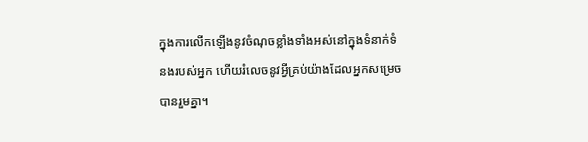ក្នុងការលើកឡើងនូវចំណុចខ្លាំងទាំងអស់នៅក្នុងទំនាក់ទំនងរបស់អ្នក ហើយរំលេចនូវអ្វីគ្រប់យ៉ាងដែលអ្នកសម្រេចបានរួមគ្នា។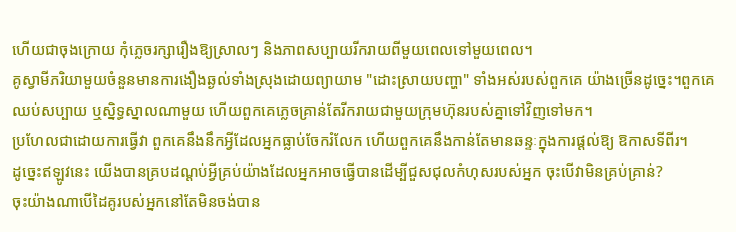ហើយជាចុងក្រោយ កុំភ្លេចរក្សារឿងឱ្យស្រាលៗ និងភាពសប្បាយរីករាយពីមួយពេលទៅមួយពេល។
គូស្វាមីភរិយាមួយចំនួនមានការងឿងឆ្ងល់ទាំងស្រុងដោយព្យាយាម "ដោះស្រាយបញ្ហា" ទាំងអស់របស់ពួកគេ យ៉ាងច្រើនដូច្នេះ។ពួកគេឈប់សប្បាយ ឬស្និទ្ធស្នាលណាមួយ ហើយពួកគេភ្លេចគ្រាន់តែរីករាយជាមួយក្រុមហ៊ុនរបស់គ្នាទៅវិញទៅមក។
ប្រហែលជាដោយការធ្វើវា ពួកគេនឹងនឹកអ្វីដែលអ្នកធ្លាប់ចែករំលែក ហើយពួកគេនឹងកាន់តែមានឆន្ទៈក្នុងការផ្តល់ឱ្យ ឱកាសទីពីរ។
ដូច្នេះឥឡូវនេះ យើងបានគ្របដណ្តប់អ្វីគ្រប់យ៉ាងដែលអ្នកអាចធ្វើបានដើម្បីជួសជុលកំហុសរបស់អ្នក ចុះបើវាមិនគ្រប់គ្រាន់?
ចុះយ៉ាងណាបើដៃគូរបស់អ្នកនៅតែមិនចង់បាន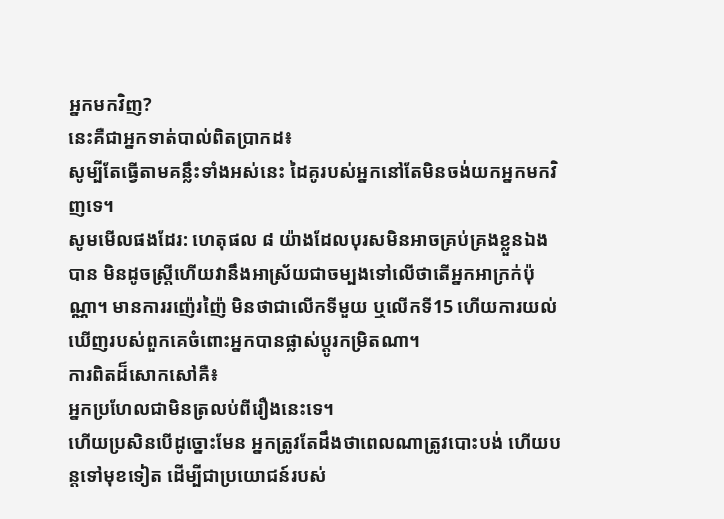អ្នកមកវិញ?
នេះគឺជាអ្នកទាត់បាល់ពិតប្រាកដ៖
សូម្បីតែធ្វើតាមគន្លឹះទាំងអស់នេះ ដៃគូរបស់អ្នកនៅតែមិនចង់យកអ្នកមកវិញទេ។
សូមមើលផងដែរ: ហេតុផល ៨ យ៉ាងដែលបុរសមិនអាចគ្រប់គ្រងខ្លួនឯងបាន មិនដូចស្ត្រីហើយវានឹងអាស្រ័យជាចម្បងទៅលើថាតើអ្នកអាក្រក់ប៉ុណ្ណា។ មានការរញ៉េរញ៉ៃ មិនថាជាលើកទីមួយ ឬលើកទី15 ហើយការយល់ឃើញរបស់ពួកគេចំពោះអ្នកបានផ្លាស់ប្តូរកម្រិតណា។
ការពិតដ៏សោកសៅគឺ៖
អ្នកប្រហែលជាមិនត្រលប់ពីរឿងនេះទេ។
ហើយប្រសិនបើដូច្នោះមែន អ្នកត្រូវតែដឹងថាពេលណាត្រូវបោះបង់ ហើយបន្តទៅមុខទៀត ដើម្បីជាប្រយោជន៍របស់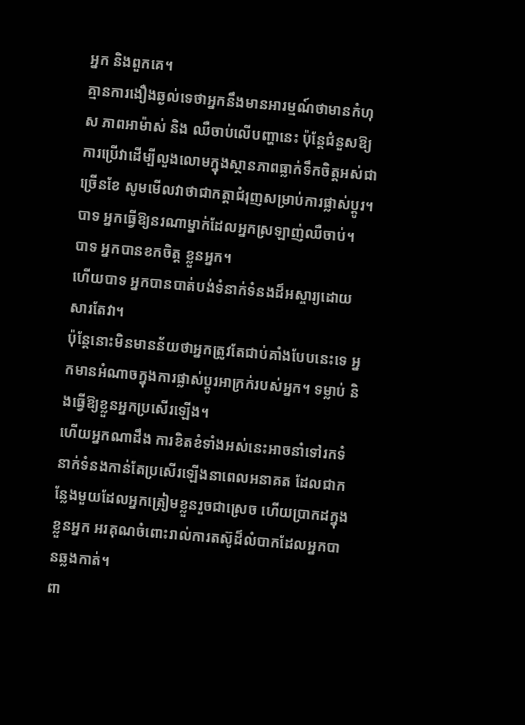អ្នក និងពួកគេ។
គ្មានការងឿងឆ្ងល់ទេថាអ្នកនឹងមានអារម្មណ៍ថាមានកំហុស ភាពអាម៉ាស់ និង ឈឺចាប់លើបញ្ហានេះ ប៉ុន្តែជំនួសឱ្យការប្រើវាដើម្បីលួងលោមក្នុងស្ថានភាពធ្លាក់ទឹកចិត្តអស់ជាច្រើនខែ សូមមើលវាថាជាកត្តាជំរុញសម្រាប់ការផ្លាស់ប្តូរ។
បាទ អ្នកធ្វើឱ្យនរណាម្នាក់ដែលអ្នកស្រឡាញ់ឈឺចាប់។
បាទ អ្នកបានខកចិត្ត ខ្លួនអ្នក។
ហើយបាទ អ្នកបានបាត់បង់ទំនាក់ទំនងដ៏អស្ចារ្យដោយសារតែវា។
ប៉ុន្តែនោះមិនមានន័យថាអ្នកត្រូវតែជាប់គាំងបែបនេះទេ អ្នកមានអំណាចក្នុងការផ្លាស់ប្តូរអាក្រក់របស់អ្នក។ ទម្លាប់ និងធ្វើឱ្យខ្លួនអ្នកប្រសើរឡើង។
ហើយអ្នកណាដឹង ការខិតខំទាំងអស់នេះអាចនាំទៅរកទំនាក់ទំនងកាន់តែប្រសើរឡើងនាពេលអនាគត ដែលជាកន្លែងមួយដែលអ្នកត្រៀមខ្លួនរួចជាស្រេច ហើយប្រាកដក្នុងខ្លួនអ្នក អរគុណចំពោះរាល់ការតស៊ូដ៏លំបាកដែលអ្នកបានឆ្លងកាត់។
ពា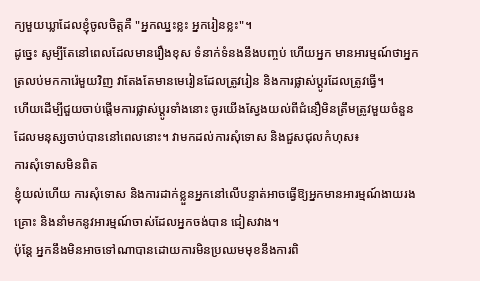ក្យមួយឃ្លាដែលខ្ញុំចូលចិត្តគឺ "អ្នកឈ្នះខ្លះ អ្នករៀនខ្លះ"។
ដូច្នេះ សូម្បីតែនៅពេលដែលមានរឿងខុស ទំនាក់ទំនងនឹងបញ្ចប់ ហើយអ្នក មានអារម្មណ៍ថាអ្នកត្រលប់មកការ៉េមួយវិញ វាតែងតែមានមេរៀនដែលត្រូវរៀន និងការផ្លាស់ប្តូរដែលត្រូវធ្វើ។
ហើយដើម្បីជួយចាប់ផ្តើមការផ្លាស់ប្តូរទាំងនោះ ចូរយើងស្វែងយល់ពីជំនឿមិនត្រឹមត្រូវមួយចំនួនដែលមនុស្សចាប់បាននៅពេលនោះ។ វាមកដល់ការសុំទោស និងជួសជុលកំហុស៖
ការសុំទោសមិនពិត
ខ្ញុំយល់ហើយ ការសុំទោស និងការដាក់ខ្លួនអ្នកនៅលើបន្ទាត់អាចធ្វើឱ្យអ្នកមានអារម្មណ៍ងាយរងគ្រោះ និងនាំមកនូវអារម្មណ៍ចាស់ដែលអ្នកចង់បាន ជៀសវាង។
ប៉ុន្តែ អ្នកនឹងមិនអាចទៅណាបានដោយការមិនប្រឈមមុខនឹងការពិ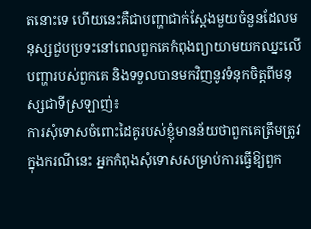តនោះទេ ហើយនេះគឺជាបញ្ហាជាក់ស្តែងមួយចំនួនដែលមនុស្សជួបប្រទះនៅពេលពួកគេកំពុងព្យាយាមយកឈ្នះលើបញ្ហារបស់ពួកគេ និងទទួលបានមកវិញនូវទំនុកចិត្តពីមនុស្សជាទីស្រឡាញ់៖
ការសុំទោសចំពោះដៃគូរបស់ខ្ញុំមានន័យថាពួកគេត្រឹមត្រូវ
ក្នុងករណីនេះ អ្នកកំពុងសុំទោសសម្រាប់ការធ្វើឱ្យពួក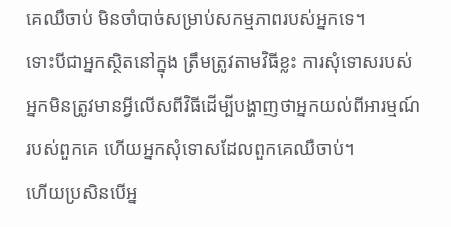គេឈឺចាប់ មិនចាំបាច់សម្រាប់សកម្មភាពរបស់អ្នកទេ។
ទោះបីជាអ្នកស្ថិតនៅក្នុង ត្រឹមត្រូវតាមវិធីខ្លះ ការសុំទោសរបស់អ្នកមិនត្រូវមានអ្វីលើសពីវិធីដើម្បីបង្ហាញថាអ្នកយល់ពីអារម្មណ៍របស់ពួកគេ ហើយអ្នកសុំទោសដែលពួកគេឈឺចាប់។
ហើយប្រសិនបើអ្ន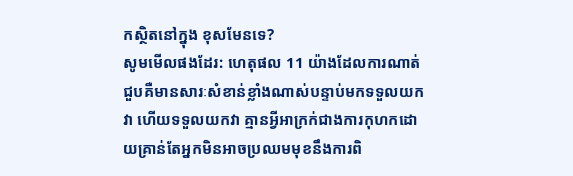កស្ថិតនៅក្នុង ខុសមែនទេ?
សូមមើលផងដែរ: ហេតុផល 11 យ៉ាងដែលការណាត់ជួបគឺមានសារៈសំខាន់ខ្លាំងណាស់បន្ទាប់មកទទួលយកវា ហើយទទួលយកវា គ្មានអ្វីអាក្រក់ជាងការកុហកដោយគ្រាន់តែអ្នកមិនអាចប្រឈមមុខនឹងការពិ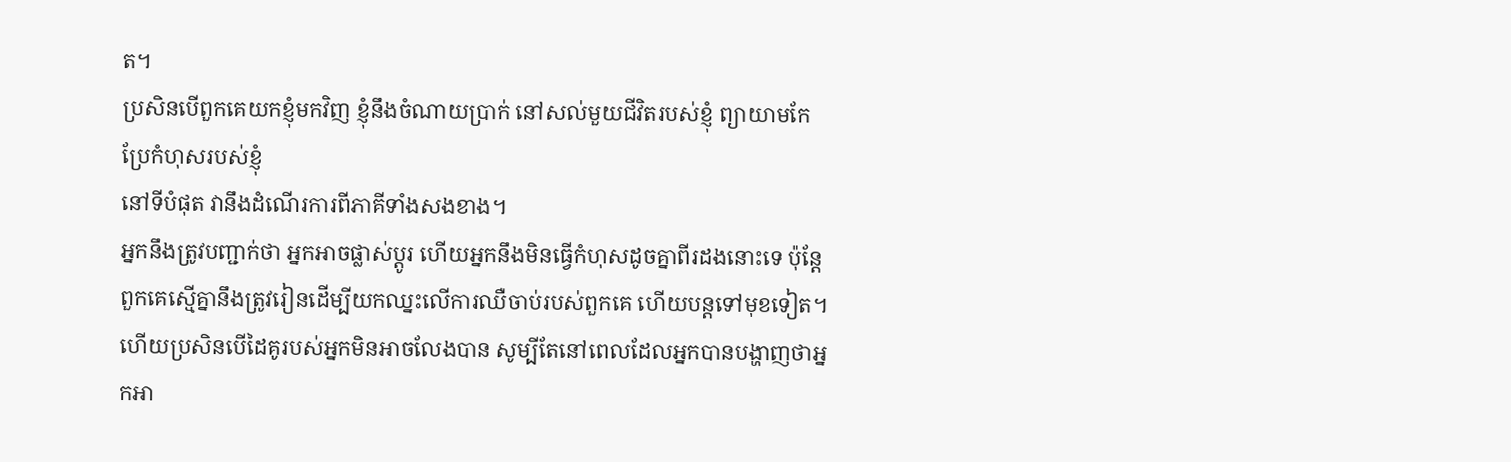ត។
ប្រសិនបើពួកគេយកខ្ញុំមកវិញ ខ្ញុំនឹងចំណាយប្រាក់ នៅសល់មួយជីវិតរបស់ខ្ញុំ ព្យាយាមកែប្រែកំហុសរបស់ខ្ញុំ
នៅទីបំផុត វានឹងដំណើរការពីភាគីទាំងសងខាង។
អ្នកនឹងត្រូវបញ្ជាក់ថា អ្នកអាចផ្លាស់ប្តូរ ហើយអ្នកនឹងមិនធ្វើកំហុសដូចគ្នាពីរដងនោះទេ ប៉ុន្តែពួកគេស្មើគ្នានឹងត្រូវរៀនដើម្បីយកឈ្នះលើការឈឺចាប់របស់ពួកគេ ហើយបន្តទៅមុខទៀត។
ហើយប្រសិនបើដៃគូរបស់អ្នកមិនអាចលែងបាន សូម្បីតែនៅពេលដែលអ្នកបានបង្ហាញថាអ្នកអា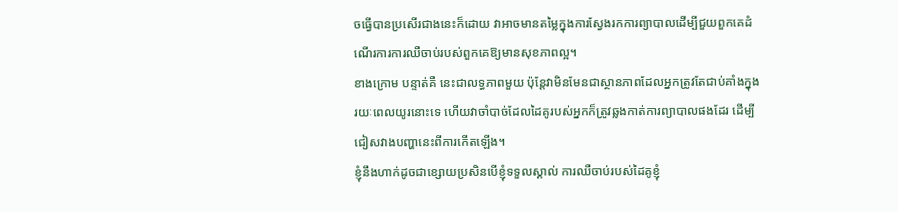ចធ្វើបានប្រសើរជាងនេះក៏ដោយ វាអាចមានតម្លៃក្នុងការស្វែងរកការព្យាបាលដើម្បីជួយពួកគេដំណើរការការឈឺចាប់របស់ពួកគេឱ្យមានសុខភាពល្អ។
ខាងក្រោម បន្ទាត់គឺ នេះជាលទ្ធភាពមួយ ប៉ុន្តែវាមិនមែនជាស្ថានភាពដែលអ្នកត្រូវតែជាប់គាំងក្នុងរយៈពេលយូរនោះទេ ហើយវាចាំបាច់ដែលដៃគូរបស់អ្នកក៏ត្រូវឆ្លងកាត់ការព្យាបាលផងដែរ ដើម្បីជៀសវាងបញ្ហានេះពីការកើតឡើង។
ខ្ញុំនឹងហាក់ដូចជាខ្សោយប្រសិនបើខ្ញុំទទួលស្គាល់ ការឈឺចាប់របស់ដៃគូខ្ញុំ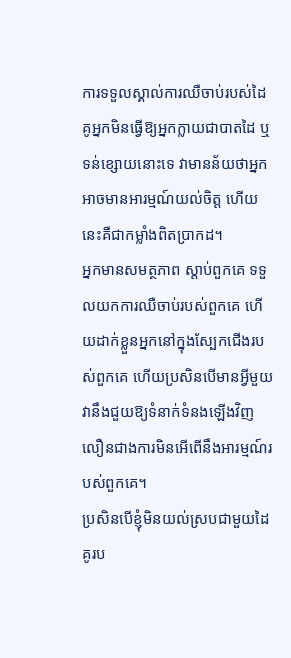ការទទួលស្គាល់ការឈឺចាប់របស់ដៃគូអ្នកមិនធ្វើឱ្យអ្នកក្លាយជាបាតដៃ ឬទន់ខ្សោយនោះទេ វាមានន័យថាអ្នកអាចមានអារម្មណ៍យល់ចិត្ត ហើយនេះគឺជាកម្លាំងពិតប្រាកដ។
អ្នកមានសមត្ថភាព ស្តាប់ពួកគេ ទទួលយកការឈឺចាប់របស់ពួកគេ ហើយដាក់ខ្លួនអ្នកនៅក្នុងស្បែកជើងរបស់ពួកគេ ហើយប្រសិនបើមានអ្វីមួយ វានឹងជួយឱ្យទំនាក់ទំនងឡើងវិញលឿនជាងការមិនអើពើនឹងអារម្មណ៍របស់ពួកគេ។
ប្រសិនបើខ្ញុំមិនយល់ស្របជាមួយដៃគូរប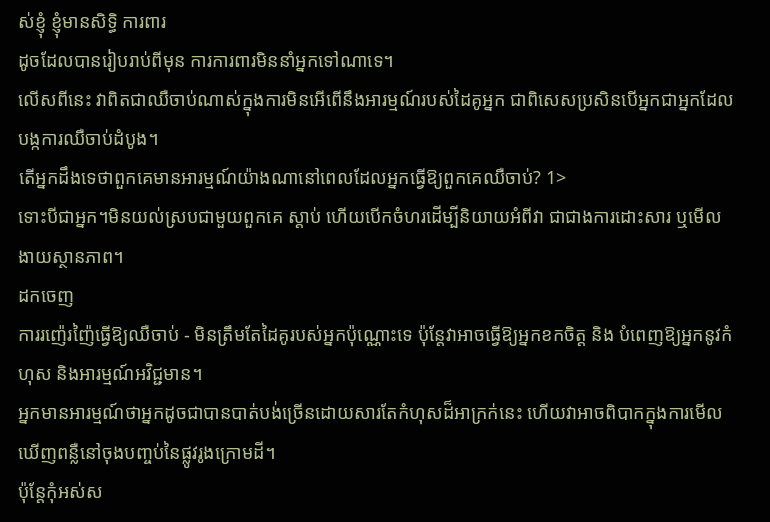ស់ខ្ញុំ ខ្ញុំមានសិទ្ធិ ការពារ
ដូចដែលបានរៀបរាប់ពីមុន ការការពារមិននាំអ្នកទៅណាទេ។
លើសពីនេះ វាពិតជាឈឺចាប់ណាស់ក្នុងការមិនអើពើនឹងអារម្មណ៍របស់ដៃគូអ្នក ជាពិសេសប្រសិនបើអ្នកជាអ្នកដែលបង្កការឈឺចាប់ដំបូង។
តើអ្នកដឹងទេថាពួកគេមានអារម្មណ៍យ៉ាងណានៅពេលដែលអ្នកធ្វើឱ្យពួកគេឈឺចាប់? 1>
ទោះបីជាអ្នក។មិនយល់ស្របជាមួយពួកគេ ស្តាប់ ហើយបើកចំហរដើម្បីនិយាយអំពីវា ជាជាងការដោះសារ ឬមើលងាយស្ថានភាព។
ដកចេញ
ការរញ៉េរញ៉ៃធ្វើឱ្យឈឺចាប់ - មិនត្រឹមតែដៃគូរបស់អ្នកប៉ុណ្ណោះទេ ប៉ុន្តែវាអាចធ្វើឱ្យអ្នកខកចិត្ត និង បំពេញឱ្យអ្នកនូវកំហុស និងអារម្មណ៍អវិជ្ជមាន។
អ្នកមានអារម្មណ៍ថាអ្នកដូចជាបានបាត់បង់ច្រើនដោយសារតែកំហុសដ៏អាក្រក់នេះ ហើយវាអាចពិបាកក្នុងការមើលឃើញពន្លឺនៅចុងបញ្ចប់នៃផ្លូវរូងក្រោមដី។
ប៉ុន្តែកុំអស់ស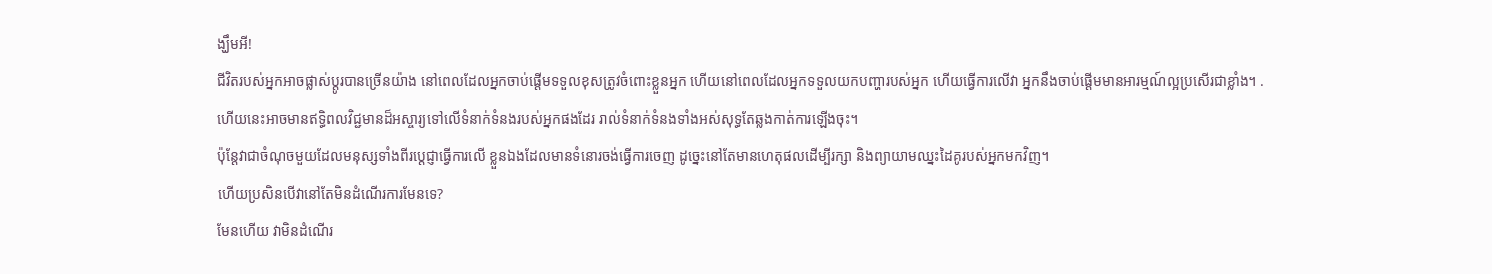ង្ឃឹមអី!
ជីវិតរបស់អ្នកអាចផ្លាស់ប្តូរបានច្រើនយ៉ាង នៅពេលដែលអ្នកចាប់ផ្តើមទទួលខុសត្រូវចំពោះខ្លួនអ្នក ហើយនៅពេលដែលអ្នកទទួលយកបញ្ហារបស់អ្នក ហើយធ្វើការលើវា អ្នកនឹងចាប់ផ្តើមមានអារម្មណ៍ល្អប្រសើរជាខ្លាំង។ .
ហើយនេះអាចមានឥទ្ធិពលវិជ្ជមានដ៏អស្ចារ្យទៅលើទំនាក់ទំនងរបស់អ្នកផងដែរ រាល់ទំនាក់ទំនងទាំងអស់សុទ្ធតែឆ្លងកាត់ការឡើងចុះ។
ប៉ុន្តែវាជាចំណុចមួយដែលមនុស្សទាំងពីរប្តេជ្ញាធ្វើការលើ ខ្លួនឯងដែលមានទំនោរចង់ធ្វើការចេញ ដូច្នេះនៅតែមានហេតុផលដើម្បីរក្សា និងព្យាយាមឈ្នះដៃគូរបស់អ្នកមកវិញ។
ហើយប្រសិនបើវានៅតែមិនដំណើរការមែនទេ?
មែនហើយ វាមិនដំណើរ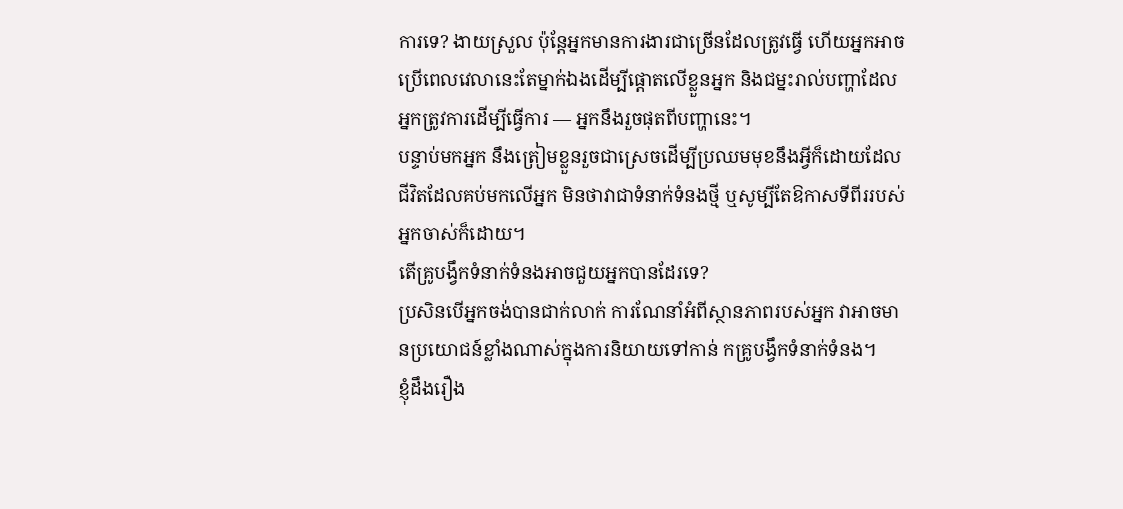ការទេ? ងាយស្រួល ប៉ុន្តែអ្នកមានការងារជាច្រើនដែលត្រូវធ្វើ ហើយអ្នកអាចប្រើពេលវេលានេះតែម្នាក់ឯងដើម្បីផ្តោតលើខ្លួនអ្នក និងជម្នះរាល់បញ្ហាដែលអ្នកត្រូវការដើម្បីធ្វើការ — អ្នកនឹងរួចផុតពីបញ្ហានេះ។
បន្ទាប់មកអ្នក នឹងត្រៀមខ្លួនរួចជាស្រេចដើម្បីប្រឈមមុខនឹងអ្វីក៏ដោយដែលជីវិតដែលគប់មកលើអ្នក មិនថាវាជាទំនាក់ទំនងថ្មី ឬសូម្បីតែឱកាសទីពីររបស់អ្នកចាស់ក៏ដោយ។
តើគ្រូបង្វឹកទំនាក់ទំនងអាចជួយអ្នកបានដែរទេ?
ប្រសិនបើអ្នកចង់បានជាក់លាក់ ការណែនាំអំពីស្ថានភាពរបស់អ្នក វាអាចមានប្រយោជន៍ខ្លាំងណាស់ក្នុងការនិយាយទៅកាន់ កគ្រូបង្វឹកទំនាក់ទំនង។
ខ្ញុំដឹងរឿង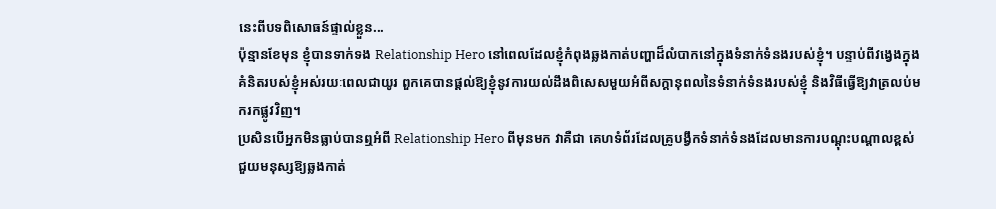នេះពីបទពិសោធន៍ផ្ទាល់ខ្លួន...
ប៉ុន្មានខែមុន ខ្ញុំបានទាក់ទង Relationship Hero នៅពេលដែលខ្ញុំកំពុងឆ្លងកាត់បញ្ហាដ៏លំបាកនៅក្នុងទំនាក់ទំនងរបស់ខ្ញុំ។ បន្ទាប់ពីវង្វេងក្នុងគំនិតរបស់ខ្ញុំអស់រយៈពេលជាយូរ ពួកគេបានផ្ដល់ឱ្យខ្ញុំនូវការយល់ដឹងពិសេសមួយអំពីសក្ដានុពលនៃទំនាក់ទំនងរបស់ខ្ញុំ និងវិធីធ្វើឱ្យវាត្រលប់មករកផ្លូវវិញ។
ប្រសិនបើអ្នកមិនធ្លាប់បានឮអំពី Relationship Hero ពីមុនមក វាគឺជា គេហទំព័រដែលគ្រូបង្វឹកទំនាក់ទំនងដែលមានការបណ្តុះបណ្តាលខ្ពស់ជួយមនុស្សឱ្យឆ្លងកាត់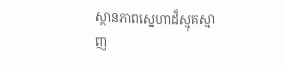ស្ថានភាពស្នេហាដ៏ស្មុគស្មាញ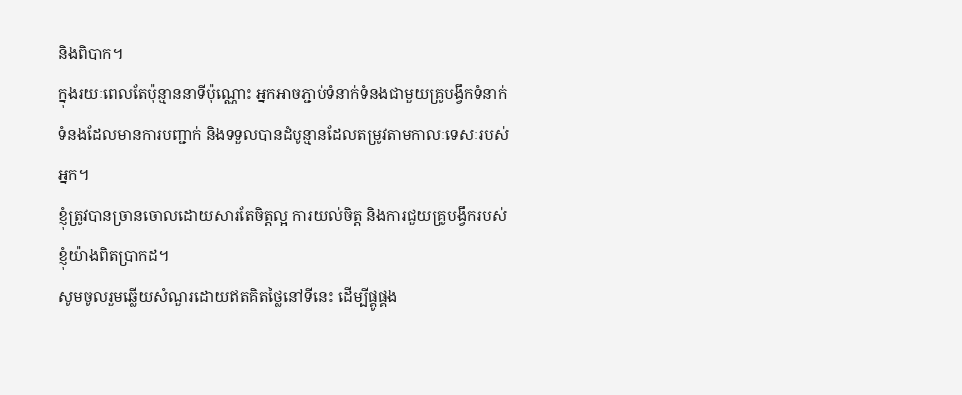និងពិបាក។
ក្នុងរយៈពេលតែប៉ុន្មាននាទីប៉ុណ្ណោះ អ្នកអាចភ្ជាប់ទំនាក់ទំនងជាមួយគ្រូបង្វឹកទំនាក់ទំនងដែលមានការបញ្ជាក់ និងទទួលបានដំបូន្មានដែលតម្រូវតាមកាលៈទេសៈរបស់អ្នក។
ខ្ញុំត្រូវបានច្រានចោលដោយសារតែចិត្តល្អ ការយល់ចិត្ត និងការជួយគ្រូបង្វឹករបស់ខ្ញុំយ៉ាងពិតប្រាកដ។
សូមចូលរួមឆ្លើយសំណួរដោយឥតគិតថ្លៃនៅទីនេះ ដើម្បីផ្គូផ្គង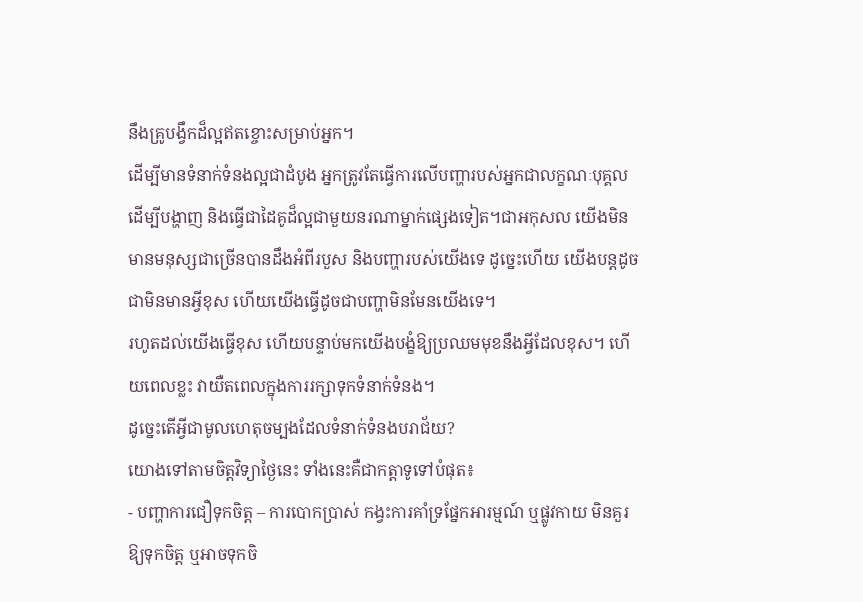នឹងគ្រូបង្វឹកដ៏ល្អឥតខ្ចោះសម្រាប់អ្នក។
ដើម្បីមានទំនាក់ទំនងល្អជាដំបូង អ្នកត្រូវតែធ្វើការលើបញ្ហារបស់អ្នកជាលក្ខណៈបុគ្គល ដើម្បីបង្ហាញ និងធ្វើជាដៃគូដ៏ល្អជាមួយនរណាម្នាក់ផ្សេងទៀត។ជាអកុសល យើងមិនមានមនុស្សជាច្រើនបានដឹងអំពីរបួស និងបញ្ហារបស់យើងទេ ដូច្នេះហើយ យើងបន្តដូចជាមិនមានអ្វីខុស ហើយយើងធ្វើដូចជាបញ្ហាមិនមែនយើងទេ។
រហូតដល់យើងធ្វើខុស ហើយបន្ទាប់មកយើងបង្ខំឱ្យប្រឈមមុខនឹងអ្វីដែលខុស។ ហើយពេលខ្លះ វាយឺតពេលក្នុងការរក្សាទុកទំនាក់ទំនង។
ដូច្នេះតើអ្វីជាមូលហេតុចម្បងដែលទំនាក់ទំនងបរាជ័យ?
យោងទៅតាមចិត្តវិទ្យាថ្ងៃនេះ ទាំងនេះគឺជាកត្តាទូទៅបំផុត៖
- បញ្ហាការជឿទុកចិត្ត – ការបោកប្រាស់ កង្វះការគាំទ្រផ្នែកអារម្មណ៍ ឬផ្លូវកាយ មិនគួរឱ្យទុកចិត្ត ឬអាចទុកចិ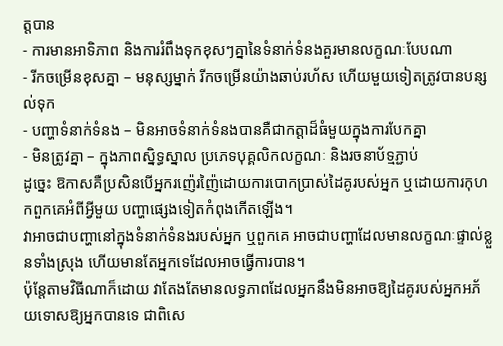ត្តបាន
- ការមានអាទិភាព និងការរំពឹងទុកខុសៗគ្នានៃទំនាក់ទំនងគួរមានលក្ខណៈបែបណា
- រីកចម្រើនខុសគ្នា – មនុស្សម្នាក់ រីកចម្រើនយ៉ាងឆាប់រហ័ស ហើយមួយទៀតត្រូវបានបន្សល់ទុក
- បញ្ហាទំនាក់ទំនង – មិនអាចទំនាក់ទំនងបានគឺជាកត្តាដ៏ធំមួយក្នុងការបែកគ្នា
- មិនត្រូវគ្នា – ក្នុងភាពស្និទ្ធស្នាល ប្រភេទបុគ្គលិកលក្ខណៈ និងរចនាប័ទ្មភ្ជាប់
ដូច្នេះ ឱកាសគឺប្រសិនបើអ្នករញ៉េរញ៉ៃដោយការបោកប្រាស់ដៃគូរបស់អ្នក ឬដោយការកុហកពួកគេអំពីអ្វីមួយ បញ្ហាផ្សេងទៀតកំពុងកើតឡើង។
វាអាចជាបញ្ហានៅក្នុងទំនាក់ទំនងរបស់អ្នក ឬពួកគេ អាចជាបញ្ហាដែលមានលក្ខណៈផ្ទាល់ខ្លួនទាំងស្រុង ហើយមានតែអ្នកទេដែលអាចធ្វើការបាន។
ប៉ុន្តែតាមវិធីណាក៏ដោយ វាតែងតែមានលទ្ធភាពដែលអ្នកនឹងមិនអាចឱ្យដៃគូរបស់អ្នកអភ័យទោសឱ្យអ្នកបានទេ ជាពិសេ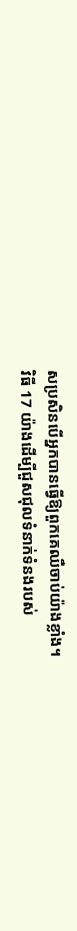សប្រសិនបើអ្នកបានធ្វើឱ្យពួកគេឈឺចាប់យ៉ាងខ្លាំង។
វិធី 17 យ៉ាងដើម្បីជួសជុលទំនាក់ទំនងរបស់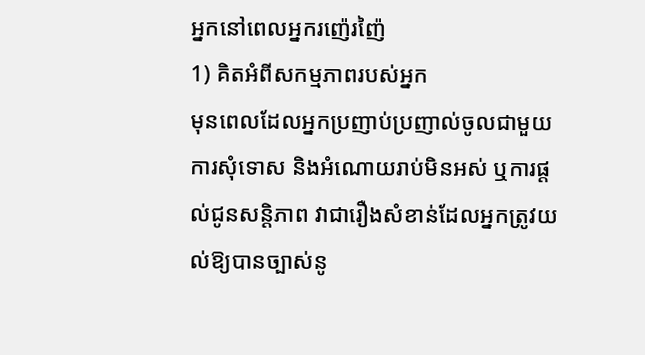អ្នកនៅពេលអ្នករញ៉េរញ៉ៃ
1) គិតអំពីសកម្មភាពរបស់អ្នក
មុនពេលដែលអ្នកប្រញាប់ប្រញាល់ចូលជាមួយការសុំទោស និងអំណោយរាប់មិនអស់ ឬការផ្តល់ជូនសន្តិភាព វាជារឿងសំខាន់ដែលអ្នកត្រូវយល់ឱ្យបានច្បាស់នូ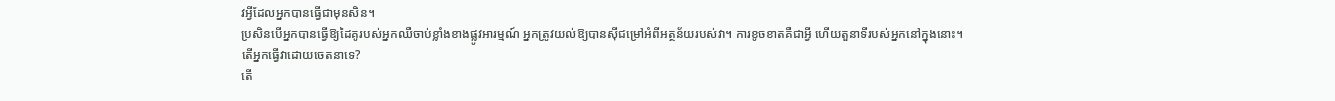វអ្វីដែលអ្នកបានធ្វើជាមុនសិន។
ប្រសិនបើអ្នកបានធ្វើឱ្យដៃគូរបស់អ្នកឈឺចាប់ខ្លាំងខាងផ្លូវអារម្មណ៍ អ្នកត្រូវយល់ឱ្យបានស៊ីជម្រៅអំពីអត្ថន័យរបស់វា។ ការខូចខាតគឺជាអ្វី ហើយតួនាទីរបស់អ្នកនៅក្នុងនោះ។
តើអ្នកធ្វើវាដោយចេតនាទេ?
តើ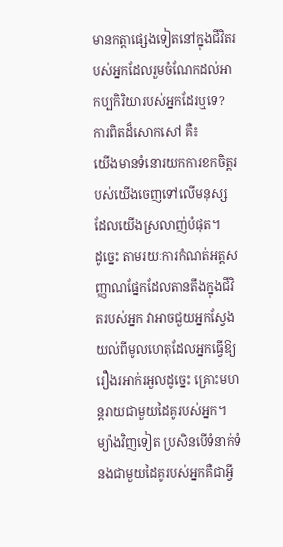មានកត្តាផ្សេងទៀតនៅក្នុងជីវិតរបស់អ្នកដែលរួមចំណែកដល់អាកប្បកិរិយារបស់អ្នកដែរឬទេ?
ការពិតដ៏សោកសៅ គឺ៖
យើងមានទំនោរយកការខកចិត្តរបស់យើងចេញទៅលើមនុស្សដែលយើងស្រលាញ់បំផុត។
ដូច្នេះ តាមរយៈការកំណត់អត្តសញ្ញាណផ្នែកដែលតានតឹងក្នុងជីវិតរបស់អ្នក វាអាចជួយអ្នកស្វែងយល់ពីមូលហេតុដែលអ្នកធ្វើឱ្យរឿងរអាក់រអួលដូច្នេះ គ្រោះមហន្តរាយជាមួយដៃគូរបស់អ្នក។
ម្យ៉ាងវិញទៀត ប្រសិនបើទំនាក់ទំនងជាមួយដៃគូរបស់អ្នកគឺជាអ្វី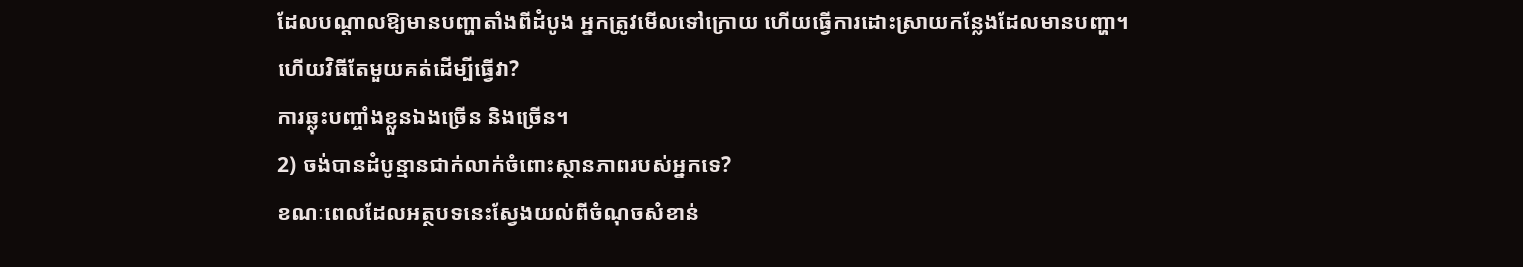ដែលបណ្តាលឱ្យមានបញ្ហាតាំងពីដំបូង អ្នកត្រូវមើលទៅក្រោយ ហើយធ្វើការដោះស្រាយកន្លែងដែលមានបញ្ហា។
ហើយវិធីតែមួយគត់ដើម្បីធ្វើវា?
ការឆ្លុះបញ្ចាំងខ្លួនឯងច្រើន និងច្រើន។
2) ចង់បានដំបូន្មានជាក់លាក់ចំពោះស្ថានភាពរបស់អ្នកទេ?
ខណៈពេលដែលអត្ថបទនេះស្វែងយល់ពីចំណុចសំខាន់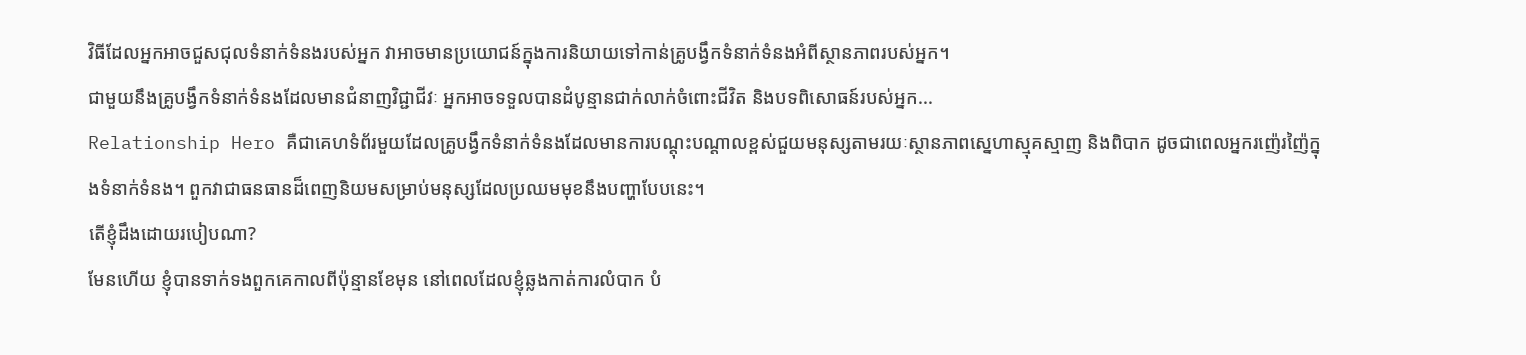វិធីដែលអ្នកអាចជួសជុលទំនាក់ទំនងរបស់អ្នក វាអាចមានប្រយោជន៍ក្នុងការនិយាយទៅកាន់គ្រូបង្វឹកទំនាក់ទំនងអំពីស្ថានភាពរបស់អ្នក។
ជាមួយនឹងគ្រូបង្វឹកទំនាក់ទំនងដែលមានជំនាញវិជ្ជាជីវៈ អ្នកអាចទទួលបានដំបូន្មានជាក់លាក់ចំពោះជីវិត និងបទពិសោធន៍របស់អ្នក...
Relationship Hero គឺជាគេហទំព័រមួយដែលគ្រូបង្វឹកទំនាក់ទំនងដែលមានការបណ្តុះបណ្តាលខ្ពស់ជួយមនុស្សតាមរយៈស្ថានភាពស្នេហាស្មុគស្មាញ និងពិបាក ដូចជាពេលអ្នករញ៉េរញ៉ៃក្នុងទំនាក់ទំនង។ ពួកវាជាធនធានដ៏ពេញនិយមសម្រាប់មនុស្សដែលប្រឈមមុខនឹងបញ្ហាបែបនេះ។
តើខ្ញុំដឹងដោយរបៀបណា?
មែនហើយ ខ្ញុំបានទាក់ទងពួកគេកាលពីប៉ុន្មានខែមុន នៅពេលដែលខ្ញុំឆ្លងកាត់ការលំបាក បំ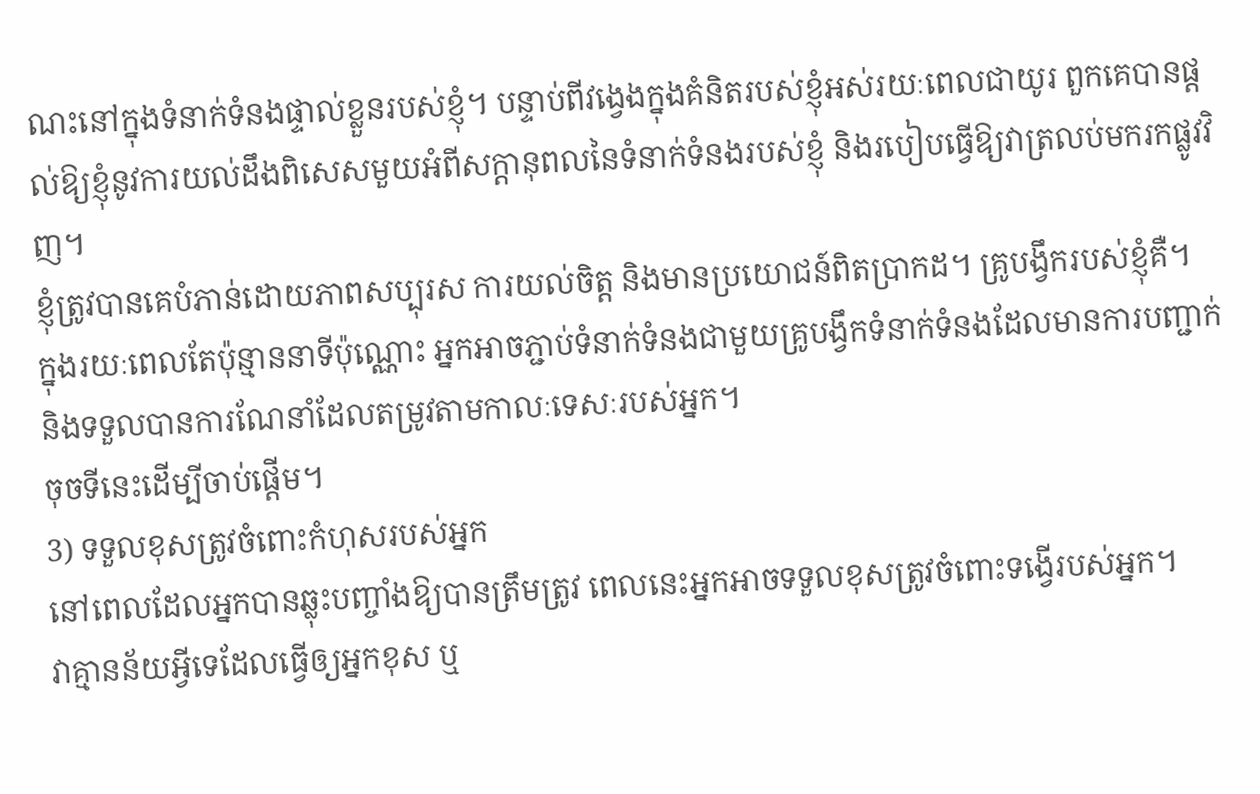ណះនៅក្នុងទំនាក់ទំនងផ្ទាល់ខ្លួនរបស់ខ្ញុំ។ បន្ទាប់ពីវង្វេងក្នុងគំនិតរបស់ខ្ញុំអស់រយៈពេលជាយូរ ពួកគេបានផ្ដល់ឱ្យខ្ញុំនូវការយល់ដឹងពិសេសមួយអំពីសក្ដានុពលនៃទំនាក់ទំនងរបស់ខ្ញុំ និងរបៀបធ្វើឱ្យវាត្រលប់មករកផ្លូវវិញ។
ខ្ញុំត្រូវបានគេបំភាន់ដោយភាពសប្បុរស ការយល់ចិត្ត និងមានប្រយោជន៍ពិតប្រាកដ។ គ្រូបង្វឹករបស់ខ្ញុំគឺ។
ក្នុងរយៈពេលតែប៉ុន្មាននាទីប៉ុណ្ណោះ អ្នកអាចភ្ជាប់ទំនាក់ទំនងជាមួយគ្រូបង្វឹកទំនាក់ទំនងដែលមានការបញ្ជាក់ និងទទួលបានការណែនាំដែលតម្រូវតាមកាលៈទេសៈរបស់អ្នក។
ចុចទីនេះដើម្បីចាប់ផ្តើម។
3) ទទួលខុសត្រូវចំពោះកំហុសរបស់អ្នក
នៅពេលដែលអ្នកបានឆ្លុះបញ្ចាំងឱ្យបានត្រឹមត្រូវ ពេលនេះអ្នកអាចទទួលខុសត្រូវចំពោះទង្វើរបស់អ្នក។
វាគ្មានន័យអ្វីទេដែលធ្វើឲ្យអ្នកខុស ឬ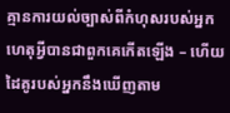គ្មានការយល់ច្បាស់ពីកំហុសរបស់អ្នក ហេតុអ្វីបានជាពួកគេកើតឡើង – ហើយដៃគូរបស់អ្នកនឹងឃើញតាម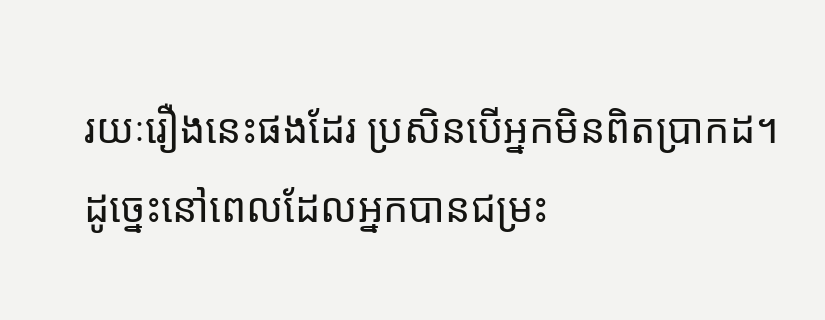រយៈរឿងនេះផងដែរ ប្រសិនបើអ្នកមិនពិតប្រាកដ។
ដូច្នេះនៅពេលដែលអ្នកបានជម្រះ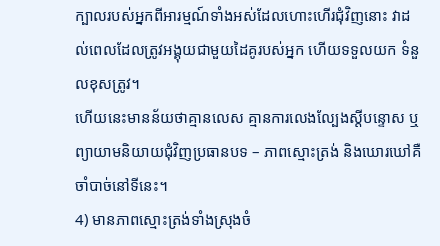ក្បាលរបស់អ្នកពីអារម្មណ៍ទាំងអស់ដែលហោះហើរជុំវិញនោះ វាដល់ពេលដែលត្រូវអង្គុយជាមួយដៃគូរបស់អ្នក ហើយទទួលយក ទំនួលខុសត្រូវ។
ហើយនេះមានន័យថាគ្មានលេស គ្មានការលេងល្បែងស្តីបន្ទោស ឬព្យាយាមនិយាយជុំវិញប្រធានបទ – ភាពស្មោះត្រង់ និងឃោរឃៅគឺចាំបាច់នៅទីនេះ។
4) មានភាពស្មោះត្រង់ទាំងស្រុងចំ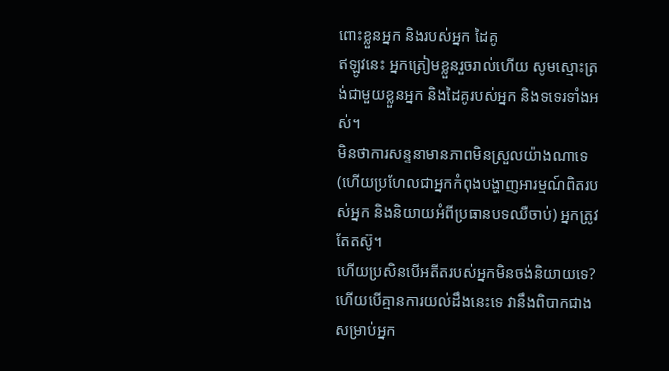ពោះខ្លួនអ្នក និងរបស់អ្នក ដៃគូ
ឥឡូវនេះ អ្នកត្រៀមខ្លួនរួចរាល់ហើយ សូមស្មោះត្រង់ជាមួយខ្លួនអ្នក និងដៃគូរបស់អ្នក និងទទេរទាំងអស់។
មិនថាការសន្ទនាមានភាពមិនស្រួលយ៉ាងណាទេ (ហើយប្រហែលជាអ្នកកំពុងបង្ហាញអារម្មណ៍ពិតរបស់អ្នក និងនិយាយអំពីប្រធានបទឈឺចាប់) អ្នកត្រូវតែតស៊ូ។
ហើយប្រសិនបើអតីតរបស់អ្នកមិនចង់និយាយទេ?
ហើយបើគ្មានការយល់ដឹងនេះទេ វានឹងពិបាកជាងសម្រាប់អ្នក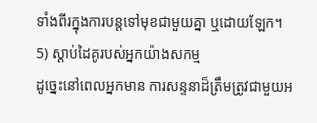ទាំងពីរក្នុងការបន្តទៅមុខជាមួយគ្នា ឬដោយឡែក។
5) ស្តាប់ដៃគូរបស់អ្នកយ៉ាងសកម្ម
ដូច្នេះនៅពេលអ្នកមាន ការសន្ទនាដ៏ត្រឹមត្រូវជាមួយអ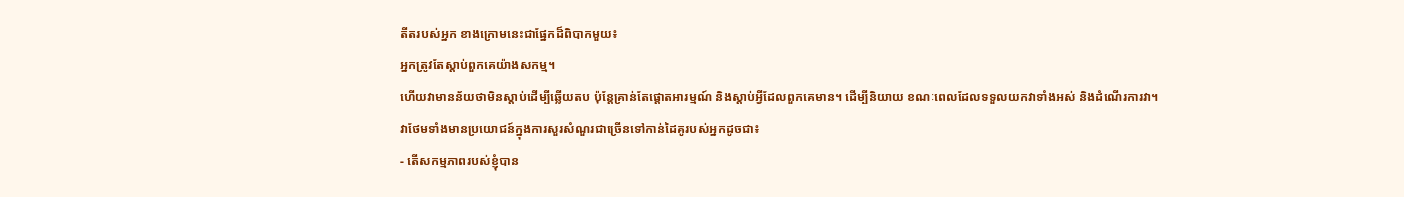តីតរបស់អ្នក ខាងក្រោមនេះជាផ្នែកដ៏ពិបាកមួយ៖
អ្នកត្រូវតែស្តាប់ពួកគេយ៉ាងសកម្ម។
ហើយវាមានន័យថាមិនស្តាប់ដើម្បីឆ្លើយតប ប៉ុន្តែគ្រាន់តែផ្តោតអារម្មណ៍ និងស្តាប់អ្វីដែលពួកគេមាន។ ដើម្បីនិយាយ ខណៈពេលដែលទទួលយកវាទាំងអស់ និងដំណើរការវា។
វាថែមទាំងមានប្រយោជន៍ក្នុងការសួរសំណួរជាច្រើនទៅកាន់ដៃគូរបស់អ្នកដូចជា៖
- តើសកម្មភាពរបស់ខ្ញុំបាន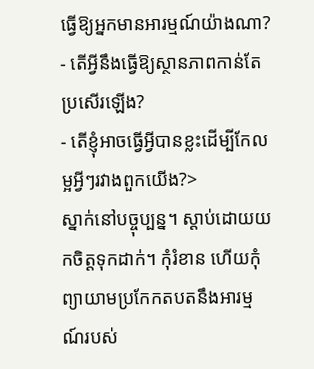ធ្វើឱ្យអ្នកមានអារម្មណ៍យ៉ាងណា?
- តើអ្វីនឹងធ្វើឱ្យស្ថានភាពកាន់តែប្រសើរឡើង?
- តើខ្ញុំអាចធ្វើអ្វីបានខ្លះដើម្បីកែលម្អអ្វីៗរវាងពួកយើង?>
ស្នាក់នៅបច្ចុប្បន្ន។ ស្តាប់ដោយយកចិត្តទុកដាក់។ កុំរំខាន ហើយកុំព្យាយាមប្រកែកតបតនឹងអារម្មណ៍របស់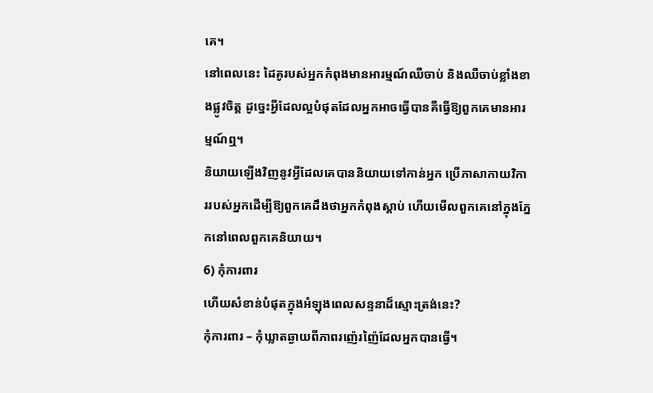គេ។
នៅពេលនេះ ដៃគូរបស់អ្នកកំពុងមានអារម្មណ៍ឈឺចាប់ និងឈឺចាប់ខ្លាំងខាងផ្លូវចិត្ត ដូច្នេះអ្វីដែលល្អបំផុតដែលអ្នកអាចធ្វើបានគឺធ្វើឱ្យពួកគេមានអារម្មណ៍ឮ។
និយាយឡើងវិញនូវអ្វីដែលគេបាននិយាយទៅកាន់អ្នក ប្រើភាសាកាយវិការរបស់អ្នកដើម្បីឱ្យពួកគេដឹងថាអ្នកកំពុងស្តាប់ ហើយមើលពួកគេនៅក្នុងភ្នែកនៅពេលពួកគេនិយាយ។
6) កុំការពារ
ហើយសំខាន់បំផុតក្នុងអំឡុងពេលសន្ទនាដ៏ស្មោះត្រង់នេះ?
កុំការពារ – កុំឃ្លាតឆ្ងាយពីភាពរញ៉េរញ៉ៃដែលអ្នកបានធ្វើ។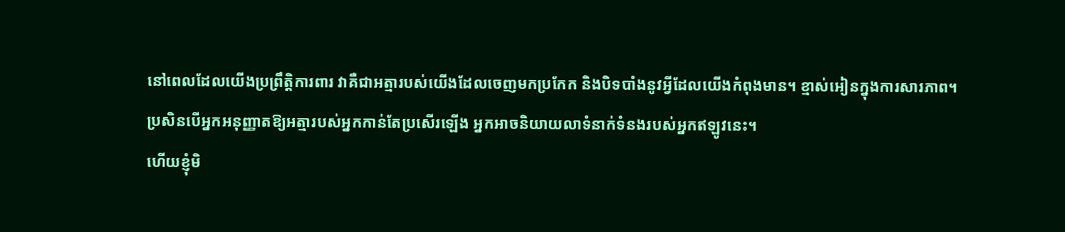នៅពេលដែលយើងប្រព្រឹត្តិការពារ វាគឺជាអត្មារបស់យើងដែលចេញមកប្រកែក និងបិទបាំងនូវអ្វីដែលយើងកំពុងមាន។ ខ្មាស់អៀនក្នុងការសារភាព។
ប្រសិនបើអ្នកអនុញ្ញាតឱ្យអត្មារបស់អ្នកកាន់តែប្រសើរឡើង អ្នកអាចនិយាយលាទំនាក់ទំនងរបស់អ្នកឥឡូវនេះ។
ហើយខ្ញុំមិ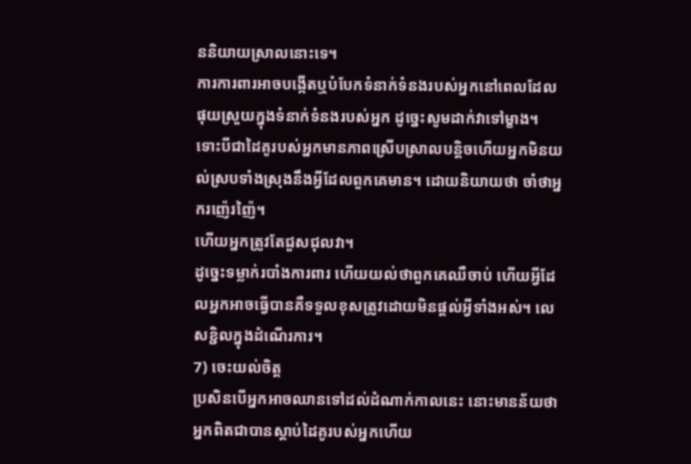ននិយាយស្រាលនោះទេ។
ការការពារអាចបង្កើតឬបំបែកទំនាក់ទំនងរបស់អ្នកនៅពេលដែលផុយស្រួយក្នុងទំនាក់ទំនងរបស់អ្នក ដូច្នេះសូមដាក់វាទៅម្ខាង។
ទោះបីជាដៃគូរបស់អ្នកមានភាពស្រើបស្រាលបន្តិចហើយអ្នកមិនយល់ស្របទាំងស្រុងនឹងអ្វីដែលពួកគេមាន។ ដោយនិយាយថា ចាំថាអ្នករញ៉េរញ៉ៃ។
ហើយអ្នកត្រូវតែជួសជុលវា។
ដូច្នេះទម្លាក់របាំងការពារ ហើយយល់ថាពួកគេឈឺចាប់ ហើយអ្វីដែលអ្នកអាចធ្វើបានគឺទទួលខុសត្រូវដោយមិនផ្តល់អ្វីទាំងអស់។ លេសខ្ជិលក្នុងដំណើរការ។
7) ចេះយល់ចិត្ត
ប្រសិនបើអ្នកអាចឈានទៅដល់ដំណាក់កាលនេះ នោះមានន័យថាអ្នកពិតជាបានស្តាប់ដៃគូរបស់អ្នកហើយ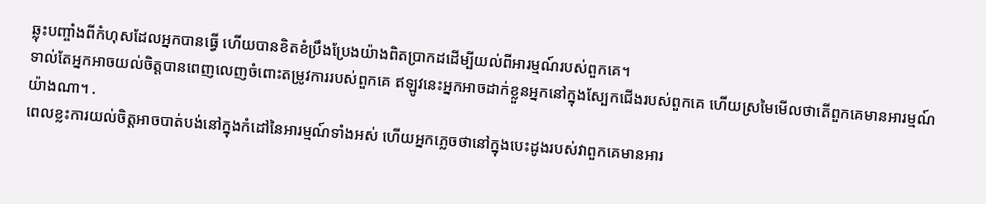ឆ្លុះបញ្ចាំងពីកំហុសដែលអ្នកបានធ្វើ ហើយបានខិតខំប្រឹងប្រែងយ៉ាងពិតប្រាកដដើម្បីយល់ពីអារម្មណ៍របស់ពួកគេ។
ទាល់តែអ្នកអាចយល់ចិត្តបានពេញលេញចំពោះតម្រូវការរបស់ពួកគេ ឥឡូវនេះអ្នកអាចដាក់ខ្លួនអ្នកនៅក្នុងស្បែកជើងរបស់ពួកគេ ហើយស្រមៃមើលថាតើពួកគេមានអារម្មណ៍យ៉ាងណា។ .
ពេលខ្លះការយល់ចិត្តអាចបាត់បង់នៅក្នុងកំដៅនៃអារម្មណ៍ទាំងអស់ ហើយអ្នកភ្លេចថានៅក្នុងបេះដូងរបស់វាពួកគេមានអារ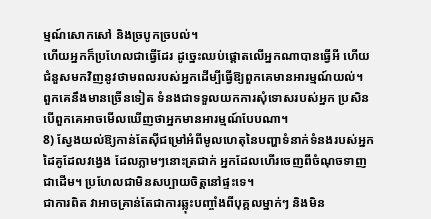ម្មណ៍សោកសៅ និងច្របូកច្របល់។
ហើយអ្នកក៏ប្រហែលជាធ្វើដែរ ដូច្នេះឈប់ផ្តោតលើអ្នកណាបានធ្វើអី ហើយជំនួសមកវិញនូវថាមពលរបស់អ្នកដើម្បីធ្វើឱ្យពួកគេមានអារម្មណ៍យល់។
ពួកគេនឹងមានច្រើនទៀត ទំនងជាទទួលយកការសុំទោសរបស់អ្នក ប្រសិនបើពួកគេអាចមើលឃើញថាអ្នកមានអារម្មណ៍បែបណា។
8) ស្វែងយល់ឱ្យកាន់តែស៊ីជម្រៅអំពីមូលហេតុនៃបញ្ហាទំនាក់ទំនងរបស់អ្នក
ដៃគូដែលវង្វេង ដែលភ្លាមៗនោះត្រជាក់ អ្នកដែលហើរចេញពីចំណុចទាញជាដើម។ ប្រហែលជាមិនសប្បាយចិត្តនៅផ្ទះទេ។
ជាការពិត វាអាចគ្រាន់តែជាការឆ្លុះបញ្ចាំងពីបុគ្គលម្នាក់ៗ និងមិន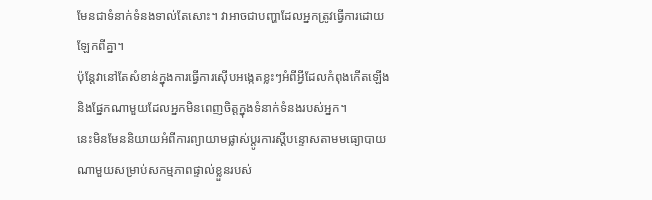មែនជាទំនាក់ទំនងទាល់តែសោះ។ វាអាចជាបញ្ហាដែលអ្នកត្រូវធ្វើការដោយឡែកពីគ្នា។
ប៉ុន្តែវានៅតែសំខាន់ក្នុងការធ្វើការស៊ើបអង្កេតខ្លះៗអំពីអ្វីដែលកំពុងកើតឡើង និងផ្នែកណាមួយដែលអ្នកមិនពេញចិត្តក្នុងទំនាក់ទំនងរបស់អ្នក។
នេះមិនមែននិយាយអំពីការព្យាយាមផ្លាស់ប្តូរការស្តីបន្ទោសតាមមធ្យោបាយណាមួយសម្រាប់សកម្មភាពផ្ទាល់ខ្លួនរបស់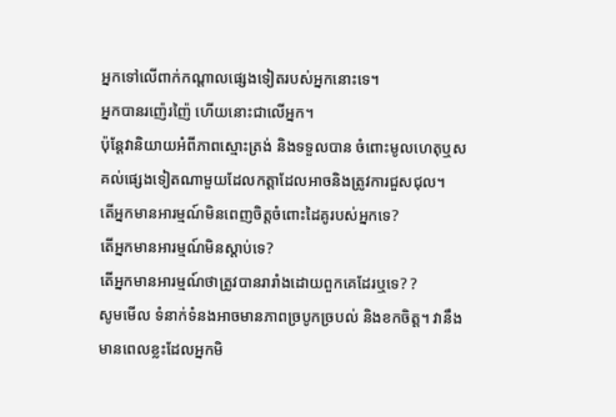អ្នកទៅលើពាក់កណ្តាលផ្សេងទៀតរបស់អ្នកនោះទេ។
អ្នកបានរញ៉េរញ៉ៃ ហើយនោះជាលើអ្នក។
ប៉ុន្តែវានិយាយអំពីភាពស្មោះត្រង់ និងទទួលបាន ចំពោះមូលហេតុឬសគល់ផ្សេងទៀតណាមួយដែលកត្តាដែលអាចនិងត្រូវការជួសជុល។
តើអ្នកមានអារម្មណ៍មិនពេញចិត្តចំពោះដៃគូរបស់អ្នកទេ?
តើអ្នកមានអារម្មណ៍មិនស្តាប់ទេ?
តើអ្នកមានអារម្មណ៍ថាត្រូវបានរារាំងដោយពួកគេដែរឬទេ? ?
សូមមើល ទំនាក់ទំនងអាចមានភាពច្របូកច្របល់ និងខកចិត្ត។ វានឹងមានពេលខ្លះដែលអ្នកមិ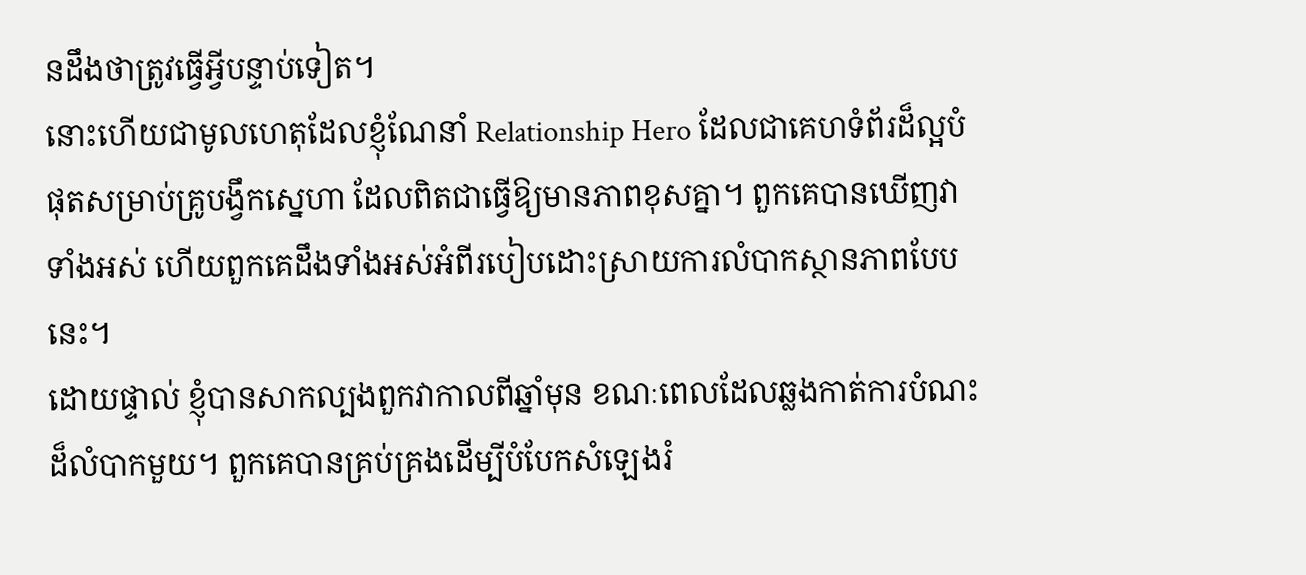នដឹងថាត្រូវធ្វើអ្វីបន្ទាប់ទៀត។
នោះហើយជាមូលហេតុដែលខ្ញុំណែនាំ Relationship Hero ដែលជាគេហទំព័រដ៏ល្អបំផុតសម្រាប់គ្រូបង្វឹកស្នេហា ដែលពិតជាធ្វើឱ្យមានភាពខុសគ្នា។ ពួកគេបានឃើញវាទាំងអស់ ហើយពួកគេដឹងទាំងអស់អំពីរបៀបដោះស្រាយការលំបាកស្ថានភាពបែបនេះ។
ដោយផ្ទាល់ ខ្ញុំបានសាកល្បងពួកវាកាលពីឆ្នាំមុន ខណៈពេលដែលឆ្លងកាត់ការបំណះដ៏លំបាកមួយ។ ពួកគេបានគ្រប់គ្រងដើម្បីបំបែកសំឡេងរំ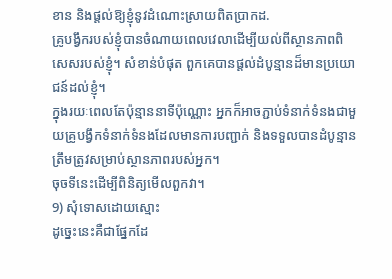ខាន និងផ្តល់ឱ្យខ្ញុំនូវដំណោះស្រាយពិតប្រាកដ.
គ្រូបង្វឹករបស់ខ្ញុំបានចំណាយពេលវេលាដើម្បីយល់ពីស្ថានភាពពិសេសរបស់ខ្ញុំ។ សំខាន់បំផុត ពួកគេបានផ្តល់ដំបូន្មានដ៏មានប្រយោជន៍ដល់ខ្ញុំ។
ក្នុងរយៈពេលតែប៉ុន្មាននាទីប៉ុណ្ណោះ អ្នកក៏អាចភ្ជាប់ទំនាក់ទំនងជាមួយគ្រូបង្វឹកទំនាក់ទំនងដែលមានការបញ្ជាក់ និងទទួលបានដំបូន្មានត្រឹមត្រូវសម្រាប់ស្ថានភាពរបស់អ្នក។
ចុចទីនេះដើម្បីពិនិត្យមើលពួកវា។
9) សុំទោសដោយស្មោះ
ដូច្នេះនេះគឺជាផ្នែកដែ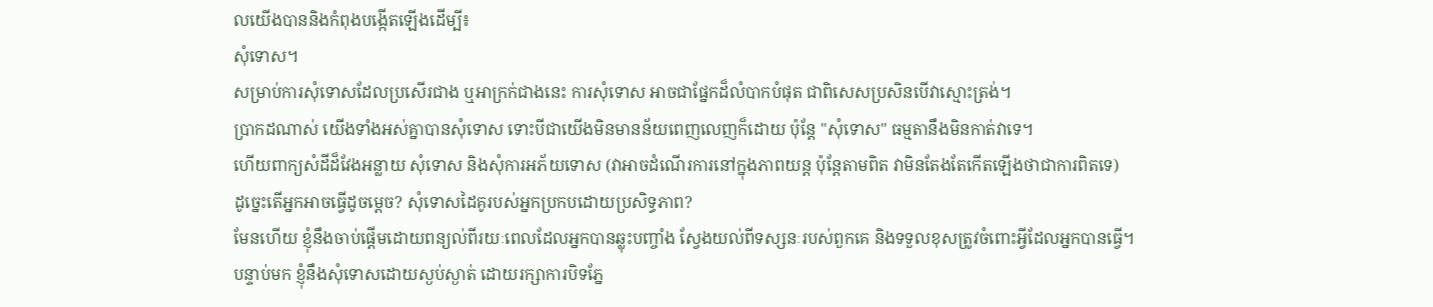លយើងបាននិងកំពុងបង្កើតឡើងដើម្បី៖
សុំទោស។
សម្រាប់ការសុំទោសដែលប្រសើរជាង ឬអាក្រក់ជាងនេះ ការសុំទោស អាចជាផ្នែកដ៏លំបាកបំផុត ជាពិសេសប្រសិនបើវាស្មោះត្រង់។
ប្រាកដណាស់ យើងទាំងអស់គ្នាបានសុំទោស ទោះបីជាយើងមិនមានន័យពេញលេញក៏ដោយ ប៉ុន្តែ "សុំទោស" ធម្មតានឹងមិនកាត់វាទេ។
ហើយពាក្យសំដីដ៏វែងអន្លាយ សុំទោស និងសុំការអភ័យទោស (វាអាចដំណើរការនៅក្នុងភាពយន្ត ប៉ុន្តែតាមពិត វាមិនតែងតែកើតឡើងថាជាការពិតទេ)
ដូច្នេះតើអ្នកអាចធ្វើដូចម្តេច? សុំទោសដៃគូរបស់អ្នកប្រកបដោយប្រសិទ្ធភាព?
មែនហើយ ខ្ញុំនឹងចាប់ផ្តើមដោយពន្យល់ពីរយៈពេលដែលអ្នកបានឆ្លុះបញ្ចាំង ស្វែងយល់ពីទស្សនៈរបស់ពួកគេ និងទទួលខុសត្រូវចំពោះអ្វីដែលអ្នកបានធ្វើ។
បន្ទាប់មក ខ្ញុំនឹងសុំទោសដោយស្ងប់ស្ងាត់ ដោយរក្សាការបិទភ្នែ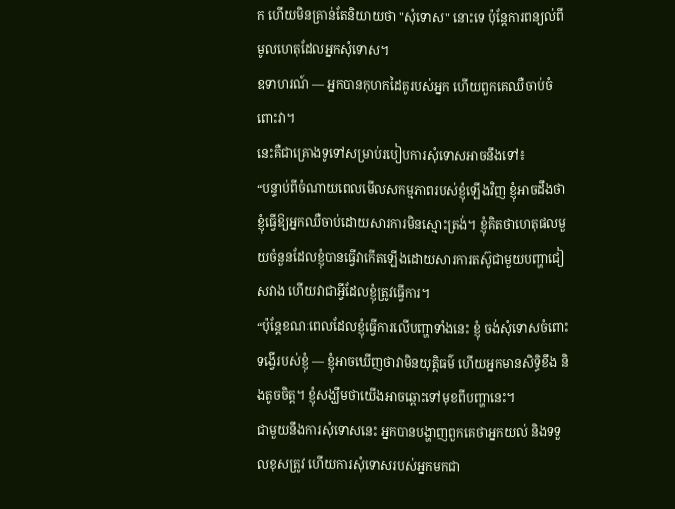ក ហើយមិនគ្រាន់តែនិយាយថា "សុំទោស" នោះទេ ប៉ុន្តែការពន្យល់ពីមូលហេតុដែលអ្នកសុំទោស។
ឧទាហរណ៍ — អ្នកបានកុហកដៃគូរបស់អ្នក ហើយពួកគេឈឺចាប់ចំពោះវា។
នេះគឺជាគ្រោងទូទៅសម្រាប់របៀបការសុំទោសអាចនឹងទៅ៖
“បន្ទាប់ពីចំណាយពេលមើលសកម្មភាពរបស់ខ្ញុំឡើងវិញ ខ្ញុំអាចដឹងថាខ្ញុំធ្វើឱ្យអ្នកឈឺចាប់ដោយសារការមិនស្មោះត្រង់។ ខ្ញុំគិតថាហេតុផលមួយចំនួនដែលខ្ញុំបានធ្វើវាកើតឡើងដោយសារការតស៊ូជាមួយបញ្ហាជៀសវាង ហើយវាជាអ្វីដែលខ្ញុំត្រូវធ្វើការ។
“ប៉ុន្តែខណៈពេលដែលខ្ញុំធ្វើការលើបញ្ហាទាំងនេះ ខ្ញុំ ចង់សុំទោសចំពោះទង្វើរបស់ខ្ញុំ — ខ្ញុំអាចឃើញថាវាមិនយុត្តិធម៌ ហើយអ្នកមានសិទ្ធិខឹង និងតូចចិត្ត។ ខ្ញុំសង្ឃឹមថាយើងអាចឆ្ពោះទៅមុខពីបញ្ហានេះ។
ជាមួយនឹងការសុំទោសនេះ អ្នកបានបង្ហាញពួកគេថាអ្នកយល់ និងទទួលខុសត្រូវ ហើយការសុំទោសរបស់អ្នកមកជា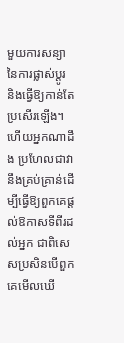មួយការសន្យានៃការផ្លាស់ប្តូរ និងធ្វើឱ្យកាន់តែប្រសើរឡើង។
ហើយអ្នកណាដឹង ប្រហែលជាវានឹងគ្រប់គ្រាន់ដើម្បីធ្វើឱ្យពួកគេផ្តល់ឱកាសទីពីរដល់អ្នក ជាពិសេសប្រសិនបើពួកគេមើលឃើ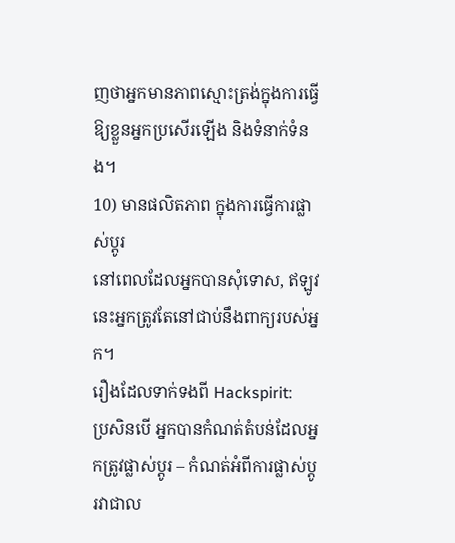ញថាអ្នកមានភាពស្មោះត្រង់ក្នុងការធ្វើឱ្យខ្លួនអ្នកប្រសើរឡើង និងទំនាក់ទំនង។
10) មានផលិតភាព ក្នុងការធ្វើការផ្លាស់ប្តូរ
នៅពេលដែលអ្នកបានសុំទោស, ឥឡូវនេះអ្នកត្រូវតែនៅជាប់នឹងពាក្យរបស់អ្នក។
រឿងដែលទាក់ទងពី Hackspirit:
ប្រសិនបើ អ្នកបានកំណត់តំបន់ដែលអ្នកត្រូវផ្លាស់ប្តូរ – កំណត់អំពីការផ្លាស់ប្តូរវាជាល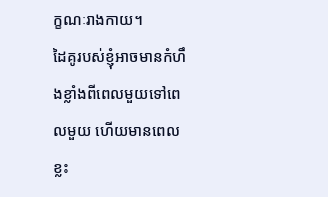ក្ខណៈរាងកាយ។
ដៃគូរបស់ខ្ញុំអាចមានកំហឹងខ្លាំងពីពេលមួយទៅពេលមួយ ហើយមានពេលខ្លះ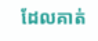ដែលគាត់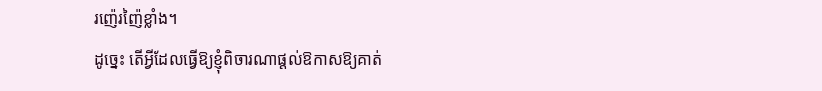រញ៉េរញ៉ៃខ្លាំង។
ដូច្នេះ តើអ្វីដែលធ្វើឱ្យខ្ញុំពិចារណាផ្តល់ឱកាសឱ្យគាត់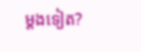ម្តងទៀត?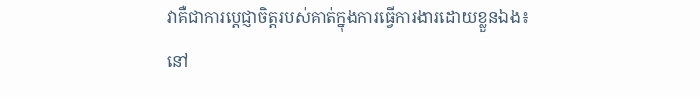វាគឺជាការប្តេជ្ញាចិត្តរបស់គាត់ក្នុងការធ្វើការងារដោយខ្លួនឯង៖
នៅ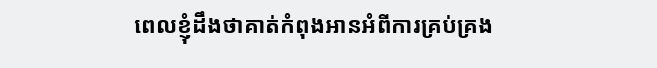ពេលខ្ញុំដឹងថាគាត់កំពុងអានអំពីការគ្រប់គ្រង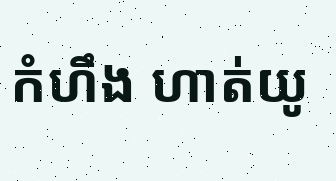កំហឹង ហាត់យូ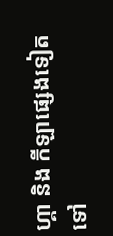ហ្គា និង កីឡាផ្សេងទៀតទៅ